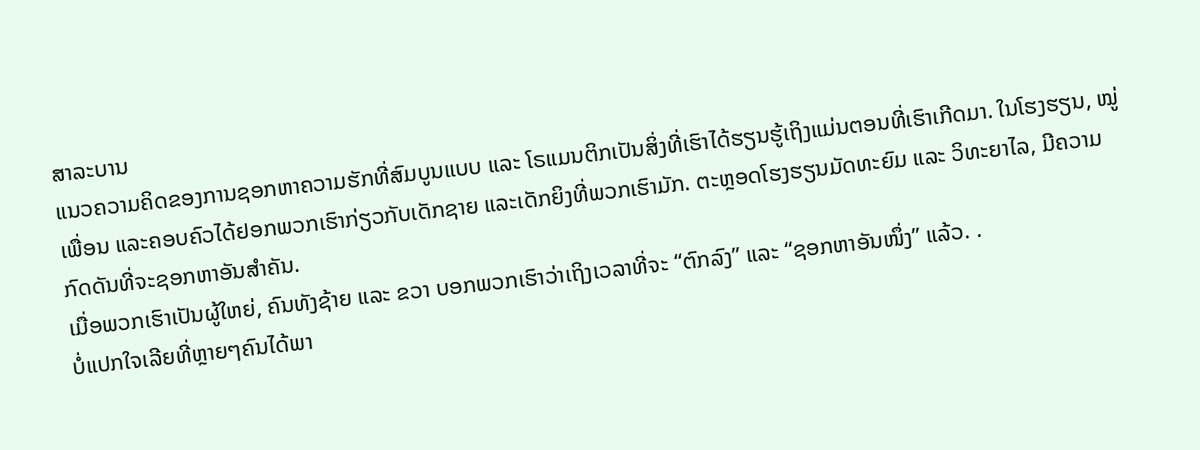ສາລະບານ
ແນວຄວາມຄິດຂອງການຊອກຫາຄວາມຮັກທີ່ສົມບູນແບບ ແລະ ໂຣແມນຕິກເປັນສິ່ງທີ່ເຮົາໄດ້ຮຽນຮູ້ເຖິງແມ່ນຕອນທີ່ເຮົາເກີດມາ. ໃນໂຮງຮຽນ, ໝູ່ເພື່ອນ ແລະຄອບຄົວໄດ້ຢອກພວກເຮົາກ່ຽວກັບເດັກຊາຍ ແລະເດັກຍິງທີ່ພວກເຮົາມັກ. ຕະຫຼອດໂຮງຮຽນມັດທະຍົມ ແລະ ວິທະຍາໄລ, ມີຄວາມກົດດັນທີ່ຈະຊອກຫາອັນສຳຄັນ.
ເມື່ອພວກເຮົາເປັນຜູ້ໃຫຍ່, ຄົນທັງຊ້າຍ ແລະ ຂວາ ບອກພວກເຮົາວ່າເຖິງເວລາທີ່ຈະ “ຕົກລົງ” ແລະ “ຊອກຫາອັນໜຶ່ງ” ແລ້ວ. .
ບໍ່ແປກໃຈເລີຍທີ່ຫຼາຍໆຄົນໄດ້ພາ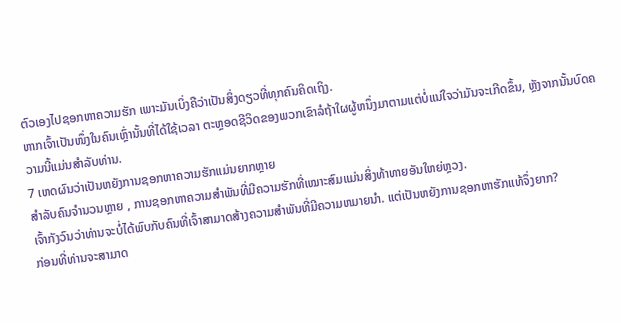ຕົວເອງໄປຊອກຫາຄວາມຮັກ ເພາະມັນເບິ່ງຄືວ່າເປັນສິ່ງດຽວທີ່ທຸກຄົນຄິດເຖິງ.
ຫາກເຈົ້າເປັນໜຶ່ງໃນຄົນເຫຼົ່ານັ້ນທີ່ໄດ້ໃຊ້ເວລາ ຕະຫຼອດຊີວິດຂອງພວກເຂົາລໍຖ້າໃຜຜູ້ຫນຶ່ງມາຕາມແຕ່ບໍ່ແນ່ໃຈວ່າມັນຈະເກີດຂຶ້ນ, ຫຼັງຈາກນັ້ນບົດຄວາມນີ້ແມ່ນສໍາລັບທ່ານ.
7 ເຫດຜົນວ່າເປັນຫຍັງການຊອກຫາຄວາມຮັກແມ່ນຍາກຫຼາຍ
ສໍາລັບຄົນຈໍານວນຫຼາຍ , ການຊອກຫາຄວາມສຳພັນທີ່ມີຄວາມຮັກທີ່ເໝາະສົມແມ່ນສິ່ງທ້າທາຍອັນໃຫຍ່ຫຼວງ.
ເຈົ້າກັງວົນວ່າທ່ານຈະບໍ່ໄດ້ພົບກັບຄົນທີ່ເຈົ້າສາມາດສ້າງຄວາມສໍາພັນທີ່ມີຄວາມຫມາຍນຳ. ແຕ່ເປັນຫຍັງການຊອກຫາຮັກແທ້ຈຶ່ງຍາກ?
ກ່ອນທີ່ທ່ານຈະສາມາດ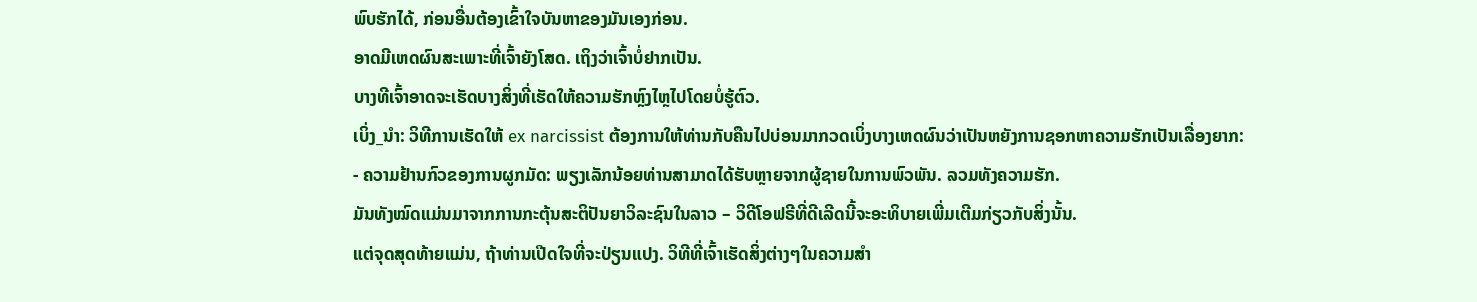ພົບຮັກໄດ້, ກ່ອນອື່ນຕ້ອງເຂົ້າໃຈບັນຫາຂອງມັນເອງກ່ອນ.
ອາດມີເຫດຜົນສະເພາະທີ່ເຈົ້າຍັງໂສດ. ເຖິງວ່າເຈົ້າບໍ່ຢາກເປັນ.
ບາງທີເຈົ້າອາດຈະເຮັດບາງສິ່ງທີ່ເຮັດໃຫ້ຄວາມຮັກຫຼົງໄຫຼໄປໂດຍບໍ່ຮູ້ຕົວ.
ເບິ່ງ_ນຳ: ວິທີການເຮັດໃຫ້ ex narcissist ຕ້ອງການໃຫ້ທ່ານກັບຄືນໄປບ່ອນມາກວດເບິ່ງບາງເຫດຜົນວ່າເປັນຫຍັງການຊອກຫາຄວາມຮັກເປັນເລື່ອງຍາກ:
- ຄວາມຢ້ານກົວຂອງການຜູກມັດ: ພຽງເລັກນ້ອຍທ່ານສາມາດໄດ້ຮັບຫຼາຍຈາກຜູ້ຊາຍໃນການພົວພັນ. ລວມທັງຄວາມຮັກ.
ມັນທັງໝົດແມ່ນມາຈາກການກະຕຸ້ນສະຕິປັນຍາວິລະຊົນໃນລາວ – ວິດີໂອຟຣີທີ່ດີເລີດນີ້ຈະອະທິບາຍເພີ່ມເຕີມກ່ຽວກັບສິ່ງນັ້ນ.
ແຕ່ຈຸດສຸດທ້າຍແມ່ນ, ຖ້າທ່ານເປີດໃຈທີ່ຈະປ່ຽນແປງ. ວິທີທີ່ເຈົ້າເຮັດສິ່ງຕ່າງໆໃນຄວາມສຳ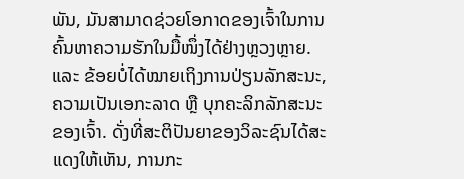ພັນ, ມັນສາມາດຊ່ວຍໂອກາດຂອງເຈົ້າໃນການຄົ້ນຫາຄວາມຮັກໃນມື້ໜຶ່ງໄດ້ຢ່າງຫຼວງຫຼາຍ.
ແລະ ຂ້ອຍບໍ່ໄດ້ໝາຍເຖິງການປ່ຽນລັກສະນະ, ຄວາມເປັນເອກະລາດ ຫຼື ບຸກຄະລິກລັກສະນະຂອງເຈົ້າ. ດັ່ງທີ່ສະຕິປັນຍາຂອງວິລະຊົນໄດ້ສະແດງໃຫ້ເຫັນ, ການກະ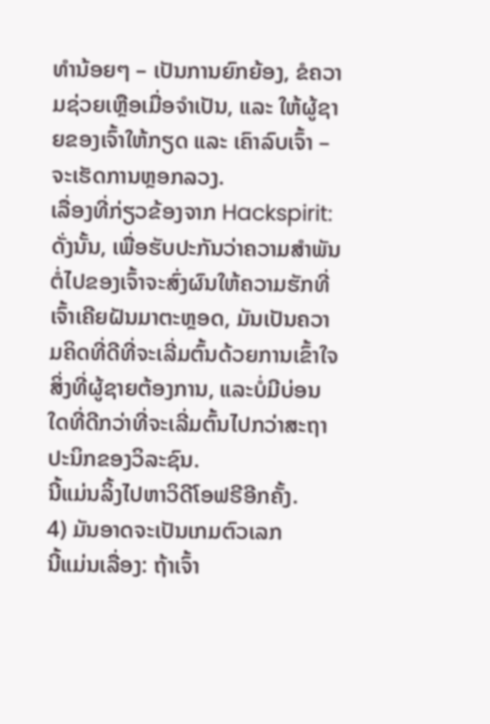ທຳນ້ອຍໆ – ເປັນການຍົກຍ້ອງ, ຂໍຄວາມຊ່ວຍເຫຼືອເມື່ອຈຳເປັນ, ແລະ ໃຫ້ຜູ້ຊາຍຂອງເຈົ້າໃຫ້ກຽດ ແລະ ເຄົາລົບເຈົ້າ – ຈະເຮັດການຫຼອກລວງ.
ເລື່ອງທີ່ກ່ຽວຂ້ອງຈາກ Hackspirit:
ດັ່ງນັ້ນ, ເພື່ອຮັບປະກັນວ່າຄວາມສຳພັນຕໍ່ໄປຂອງເຈົ້າຈະສົ່ງຜົນໃຫ້ຄວາມຮັກທີ່ເຈົ້າເຄີຍຝັນມາຕະຫຼອດ, ມັນເປັນຄວາມຄິດທີ່ດີທີ່ຈະເລີ່ມຕົ້ນດ້ວຍການເຂົ້າໃຈສິ່ງທີ່ຜູ້ຊາຍຕ້ອງການ, ແລະບໍ່ມີບ່ອນໃດທີ່ດີກວ່າທີ່ຈະເລີ່ມຕົ້ນໄປກວ່າສະຖາປະນິກຂອງວິລະຊົນ.
ນີ້ແມ່ນລິ້ງໄປຫາວິດີໂອຟຣີອີກຄັ້ງ.
4) ມັນອາດຈະເປັນເກມຕົວເລກ
ນີ້ແມ່ນເລື່ອງ: ຖ້າເຈົ້າ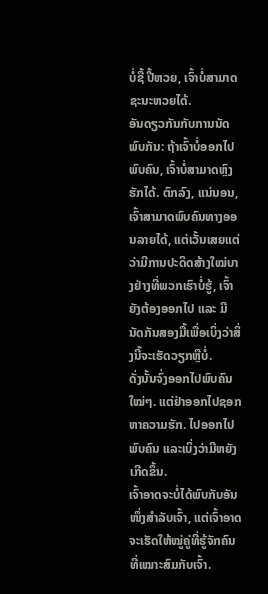ບໍ່ຊື້ ປີ້ຫວຍ, ເຈົ້າບໍ່ສາມາດຊະນະຫວຍໄດ້.
ອັນດຽວກັນກັບການນັດພົບກັນ: ຖ້າເຈົ້າບໍ່ອອກໄປພົບຄົນ, ເຈົ້າບໍ່ສາມາດຫຼົງຮັກໄດ້. ຕົກລົງ, ແນ່ນອນ, ເຈົ້າສາມາດພົບຄົນທາງອອນລາຍໄດ້, ແຕ່ເວັ້ນເສຍແຕ່ວ່າມີການປະດິດສ້າງໃໝ່ບາງຢ່າງທີ່ພວກເຮົາບໍ່ຮູ້, ເຈົ້າຍັງຕ້ອງອອກໄປ ແລະ ມີນັດກັນສອງມື້ເພື່ອເບິ່ງວ່າສິ່ງນີ້ຈະເຮັດວຽກຫຼືບໍ່.
ດັ່ງນັ້ນຈົ່ງອອກໄປພົບຄົນໃໝ່ໆ. ແຕ່ຢ່າອອກໄປຊອກຫາຄວາມຮັກ. ໄປອອກໄປພົບຄົນ ແລະເບິ່ງວ່າມີຫຍັງເກີດຂຶ້ນ.
ເຈົ້າອາດຈະບໍ່ໄດ້ພົບກັບອັນໜຶ່ງສຳລັບເຈົ້າ, ແຕ່ເຈົ້າອາດຈະເຮັດໃຫ້ໝູ່ຄູ່ທີ່ຮູ້ຈັກຄົນທີ່ເໝາະສົມກັບເຈົ້າ.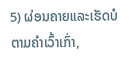5) ຜ່ອນຄາຍແລະເຮັດບໍ
ຕາມຄຳເວົ້າເກົ່າ,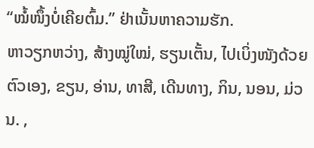“ໝໍ້ໜຶ້ງບໍ່ເຄີຍຕົ້ມ.” ຢ່າເນັ້ນຫາຄວາມຮັກ.
ຫາວຽກຫວ່າງ, ສ້າງໝູ່ໃໝ່, ຮຽນເຕັ້ນ, ໄປເບິ່ງໜັງດ້ວຍຕົວເອງ, ຂຽນ, ອ່ານ, ທາສີ, ເດີນທາງ, ກິນ, ນອນ, ມ່ວນ. ,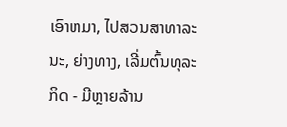ເອົາຫມາ, ໄປສວນສາທາລະນະ, ຍ່າງທາງ, ເລີ່ມຕົ້ນທຸລະກິດ - ມີຫຼາຍລ້ານ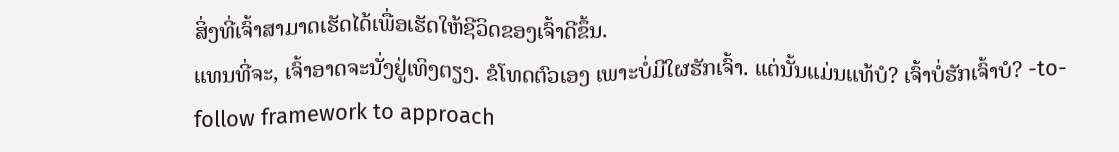ສິ່ງທີ່ເຈົ້າສາມາດເຮັດໄດ້ເພື່ອເຮັດໃຫ້ຊີວິດຂອງເຈົ້າດີຂຶ້ນ.
ແທນທີ່ຈະ, ເຈົ້າອາດຈະນັ່ງຢູ່ເທິງຕຽງ. ຂໍໂທດຕົວເອງ ເພາະບໍ່ມີໃຜຮັກເຈົ້າ. ແຕ່ນັ້ນແມ່ນແທ້ບໍ? ເຈົ້າບໍ່ຮັກເຈົ້າບໍ? -to-follow framework to approach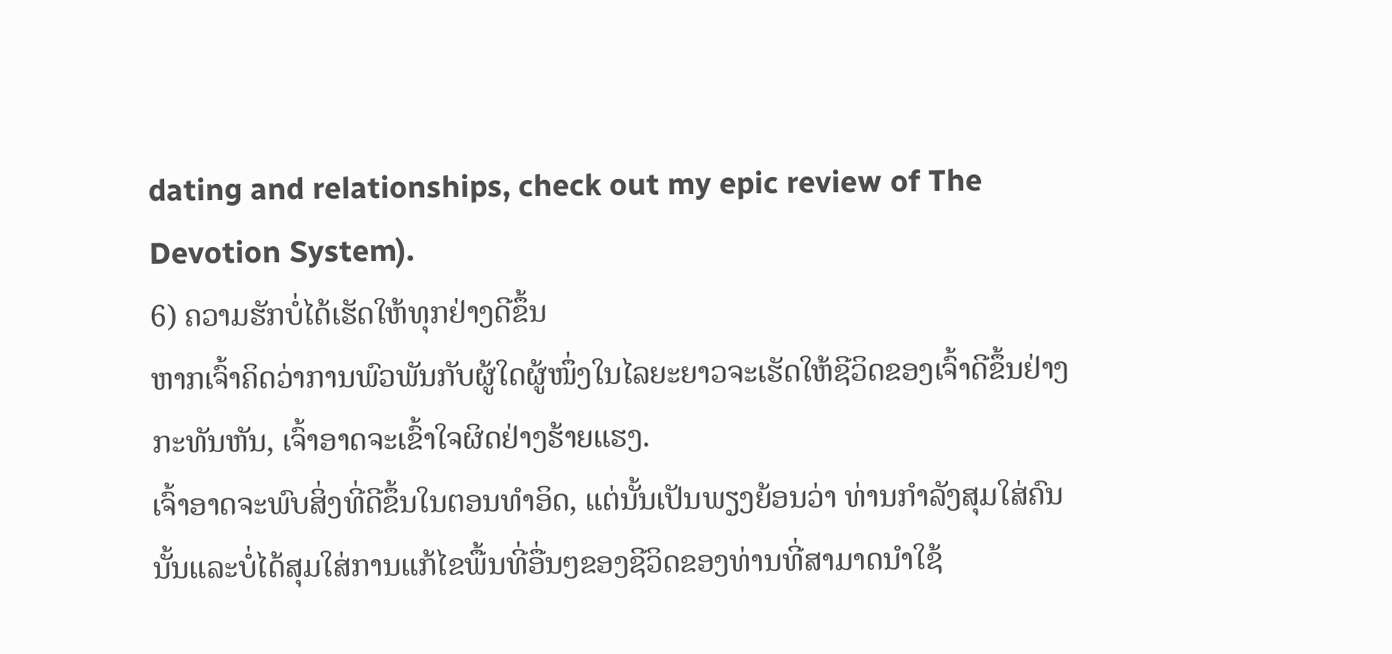dating and relationships, check out my epic review of The Devotion System).
6) ຄວາມຮັກບໍ່ໄດ້ເຮັດໃຫ້ທຸກຢ່າງດີຂຶ້ນ
ຫາກເຈົ້າຄິດວ່າການພົວພັນກັບຜູ້ໃດຜູ້ໜຶ່ງໃນໄລຍະຍາວຈະເຮັດໃຫ້ຊີວິດຂອງເຈົ້າດີຂຶ້ນຢ່າງກະທັນຫັນ, ເຈົ້າອາດຈະເຂົ້າໃຈຜິດຢ່າງຮ້າຍແຮງ.
ເຈົ້າອາດຈະພົບສິ່ງທີ່ດີຂຶ້ນໃນຕອນທຳອິດ, ແຕ່ນັ້ນເປັນພຽງຍ້ອນວ່າ ທ່ານກໍາລັງສຸມໃສ່ຄົນນັ້ນແລະບໍ່ໄດ້ສຸມໃສ່ການແກ້ໄຂພື້ນທີ່ອື່ນໆຂອງຊີວິດຂອງທ່ານທີ່ສາມາດນໍາໃຊ້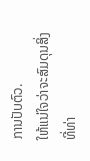ການປັບຕົວ.
ໃຫ້ແນ່ໃຈວ່າຈະສົມດຸນສິ່ງທີ່ທ່າ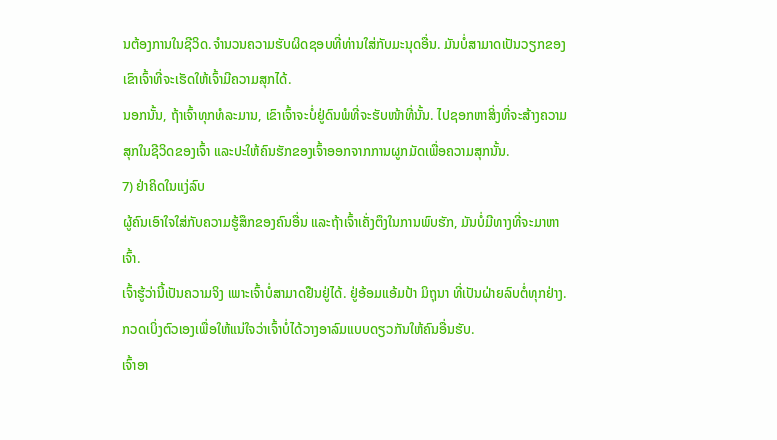ນຕ້ອງການໃນຊີວິດ.ຈຳນວນຄວາມຮັບຜິດຊອບທີ່ທ່ານໃສ່ກັບມະນຸດອື່ນ. ມັນບໍ່ສາມາດເປັນວຽກຂອງເຂົາເຈົ້າທີ່ຈະເຮັດໃຫ້ເຈົ້າມີຄວາມສຸກໄດ້.
ນອກນັ້ນ, ຖ້າເຈົ້າທຸກທໍລະມານ, ເຂົາເຈົ້າຈະບໍ່ຢູ່ດົນພໍທີ່ຈະຮັບໜ້າທີ່ນັ້ນ. ໄປຊອກຫາສິ່ງທີ່ຈະສ້າງຄວາມສຸກໃນຊີວິດຂອງເຈົ້າ ແລະປະໃຫ້ຄົນຮັກຂອງເຈົ້າອອກຈາກການຜູກມັດເພື່ອຄວາມສຸກນັ້ນ.
7) ຢ່າຄິດໃນແງ່ລົບ
ຜູ້ຄົນເອົາໃຈໃສ່ກັບຄວາມຮູ້ສຶກຂອງຄົນອື່ນ ແລະຖ້າເຈົ້າເຄັ່ງຕຶງໃນການພົບຮັກ, ມັນບໍ່ມີທາງທີ່ຈະມາຫາເຈົ້າ.
ເຈົ້າຮູ້ວ່ານີ້ເປັນຄວາມຈິງ ເພາະເຈົ້າບໍ່ສາມາດຢືນຢູ່ໄດ້. ຢູ່ອ້ອມແອ້ມປ້າ ມິຖຸນາ ທີ່ເປັນຝ່າຍລົບຕໍ່ທຸກຢ່າງ.
ກວດເບິ່ງຕົວເອງເພື່ອໃຫ້ແນ່ໃຈວ່າເຈົ້າບໍ່ໄດ້ວາງອາລົມແບບດຽວກັນໃຫ້ຄົນອື່ນຮັບ.
ເຈົ້າອາ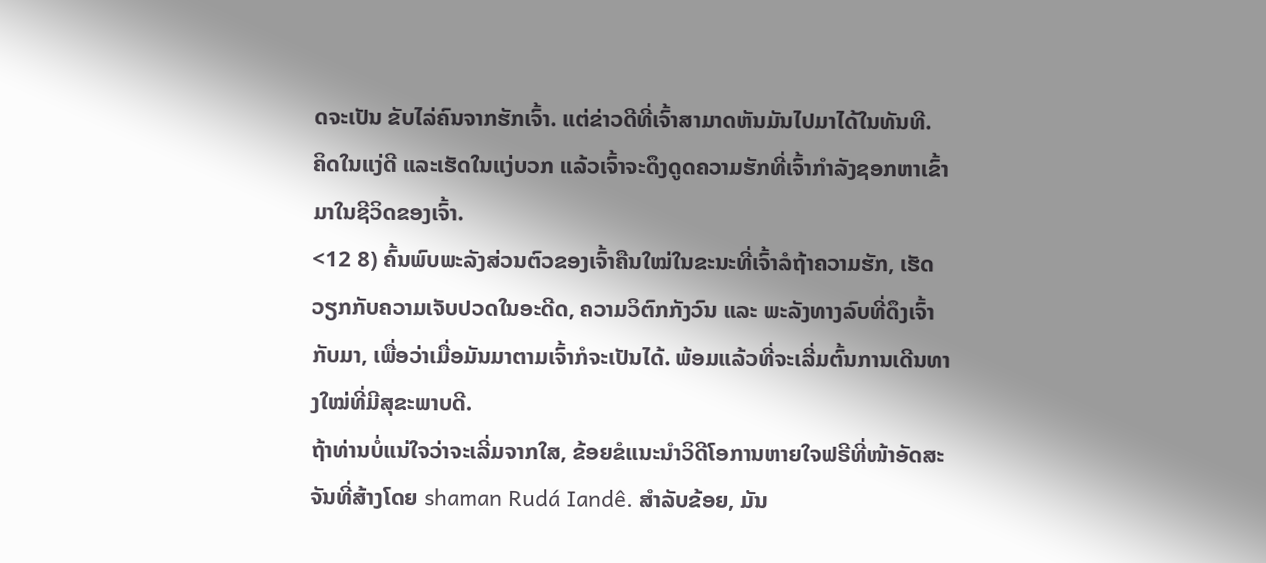ດຈະເປັນ ຂັບໄລ່ຄົນຈາກຮັກເຈົ້າ. ແຕ່ຂ່າວດີທີ່ເຈົ້າສາມາດຫັນມັນໄປມາໄດ້ໃນທັນທີ.
ຄິດໃນແງ່ດີ ແລະເຮັດໃນແງ່ບວກ ແລ້ວເຈົ້າຈະດຶງດູດຄວາມຮັກທີ່ເຈົ້າກໍາລັງຊອກຫາເຂົ້າມາໃນຊີວິດຂອງເຈົ້າ.
<12 8) ຄົ້ນພົບພະລັງສ່ວນຕົວຂອງເຈົ້າຄືນໃໝ່ໃນຂະນະທີ່ເຈົ້າລໍຖ້າຄວາມຮັກ, ເຮັດວຽກກັບຄວາມເຈັບປວດໃນອະດີດ, ຄວາມວິຕົກກັງວົນ ແລະ ພະລັງທາງລົບທີ່ດຶງເຈົ້າກັບມາ, ເພື່ອວ່າເມື່ອມັນມາຕາມເຈົ້າກໍຈະເປັນໄດ້. ພ້ອມແລ້ວທີ່ຈະເລີ່ມຕົ້ນການເດີນທາງໃໝ່ທີ່ມີສຸຂະພາບດີ.
ຖ້າທ່ານບໍ່ແນ່ໃຈວ່າຈະເລີ່ມຈາກໃສ, ຂ້ອຍຂໍແນະນຳວິດີໂອການຫາຍໃຈຟຣີທີ່ໜ້າອັດສະຈັນທີ່ສ້າງໂດຍ shaman Rudá Iandê. ສໍາລັບຂ້ອຍ, ມັນ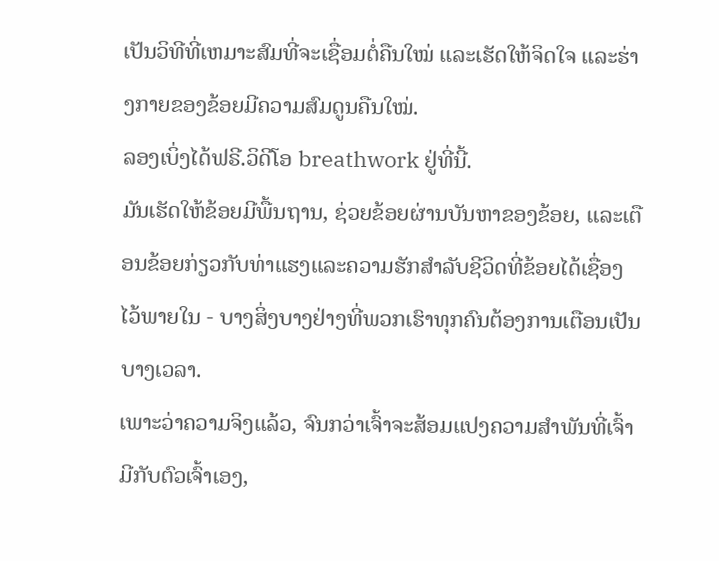ເປັນວິທີທີ່ເຫມາະສົມທີ່ຈະເຊື່ອມຕໍ່ຄືນໃໝ່ ແລະເຮັດໃຫ້ຈິດໃຈ ແລະຮ່າງກາຍຂອງຂ້ອຍມີຄວາມສົມດູນຄືນໃໝ່.
ລອງເບິ່ງໄດ້ຟຣີ.ວິດີໂອ breathwork ຢູ່ທີ່ນີ້.
ມັນເຮັດໃຫ້ຂ້ອຍມີພື້ນຖານ, ຊ່ວຍຂ້ອຍຜ່ານບັນຫາຂອງຂ້ອຍ, ແລະເຕືອນຂ້ອຍກ່ຽວກັບທ່າແຮງແລະຄວາມຮັກສໍາລັບຊີວິດທີ່ຂ້ອຍໄດ້ເຊື່ອງໄວ້ພາຍໃນ - ບາງສິ່ງບາງຢ່າງທີ່ພວກເຮົາທຸກຄົນຕ້ອງການເຕືອນເປັນບາງເວລາ.
ເພາະວ່າຄວາມຈິງແລ້ວ, ຈົນກວ່າເຈົ້າຈະສ້ອມແປງຄວາມສຳພັນທີ່ເຈົ້າມີກັບຕົວເຈົ້າເອງ,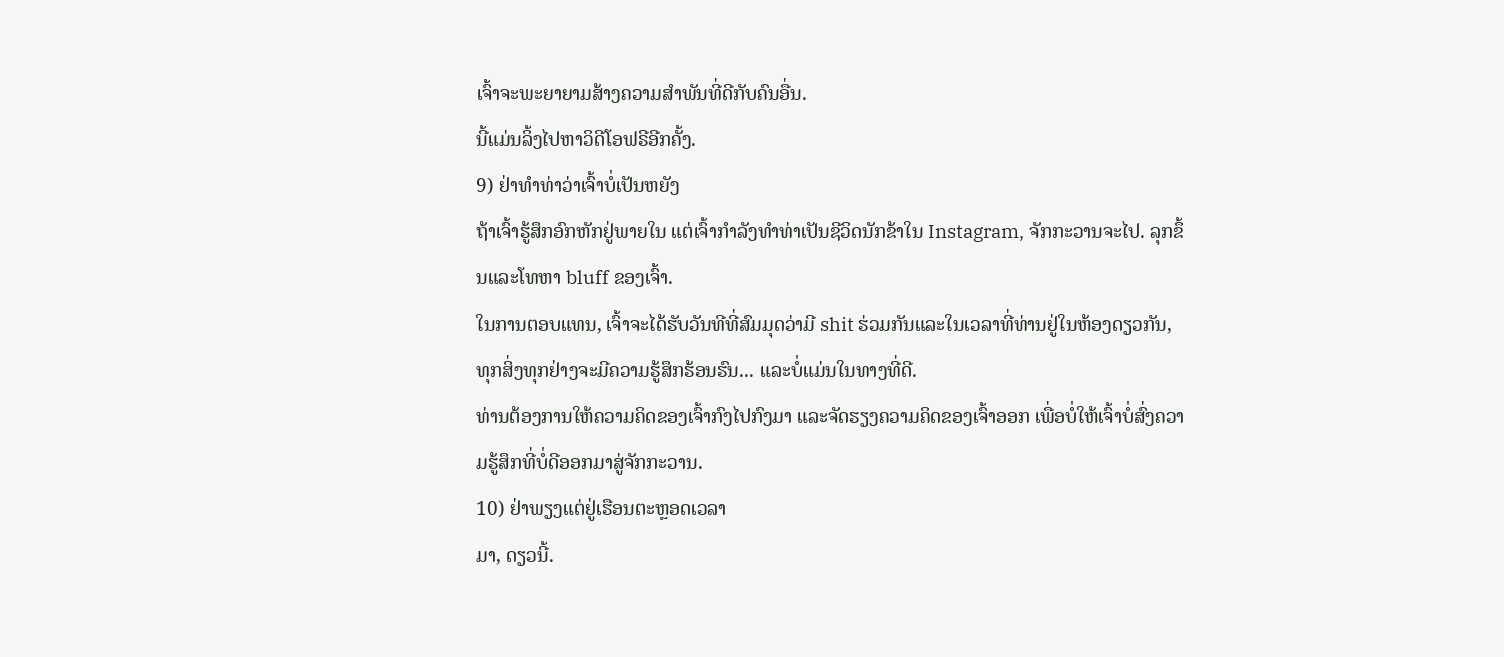ເຈົ້າຈະພະຍາຍາມສ້າງຄວາມສໍາພັນທີ່ດີກັບຄົນອື່ນ.
ນີ້ແມ່ນລິ້ງໄປຫາວິດີໂອຟຣີອີກຄັ້ງ.
9) ຢ່າທຳທ່າວ່າເຈົ້າບໍ່ເປັນຫຍັງ
ຖ້າເຈົ້າຮູ້ສຶກອົກຫັກຢູ່ພາຍໃນ ແຕ່ເຈົ້າກຳລັງທຳທ່າເປັນຊີວິດນັກຂ້າໃນ Instagram, ຈັກກະວານຈະໄປ. ລຸກຂຶ້ນແລະໂທຫາ bluff ຂອງເຈົ້າ.
ໃນການຕອບແທນ, ເຈົ້າຈະໄດ້ຮັບວັນທີທີ່ສົມມຸດວ່າມີ shit ຮ່ວມກັນແລະໃນເວລາທີ່ທ່ານຢູ່ໃນຫ້ອງດຽວກັນ, ທຸກສິ່ງທຸກຢ່າງຈະມີຄວາມຮູ້ສຶກຮ້ອນຮົນ... ແລະບໍ່ແມ່ນໃນທາງທີ່ດີ.
ທ່ານຕ້ອງການໃຫ້ຄວາມຄິດຂອງເຈົ້າກົງໄປກົງມາ ແລະຈັດຮຽງຄວາມຄິດຂອງເຈົ້າອອກ ເພື່ອບໍ່ໃຫ້ເຈົ້າບໍ່ສົ່ງຄວາມຮູ້ສຶກທີ່ບໍ່ດີອອກມາສູ່ຈັກກະວານ.
10) ຢ່າພຽງແຕ່ຢູ່ເຮືອນຕະຫຼອດເວລາ
ມາ, ດຽວນີ້.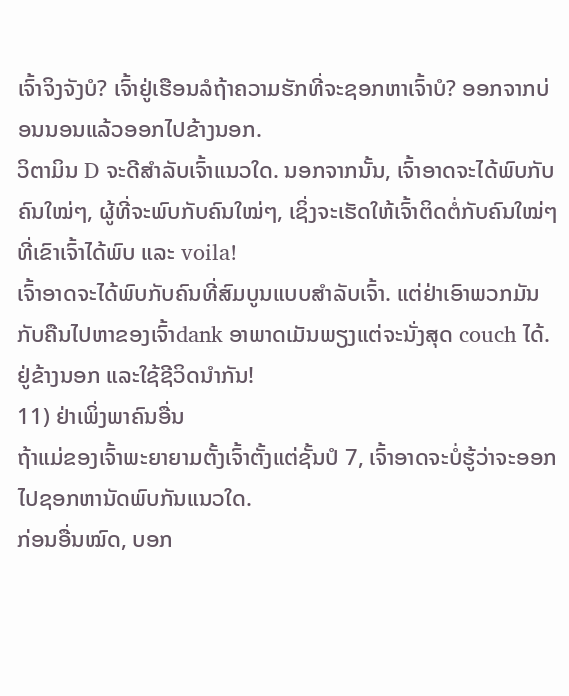ເຈົ້າຈິງຈັງບໍ? ເຈົ້າຢູ່ເຮືອນລໍຖ້າຄວາມຮັກທີ່ຈະຊອກຫາເຈົ້າບໍ? ອອກຈາກບ່ອນນອນແລ້ວອອກໄປຂ້າງນອກ.
ວິຕາມິນ D ຈະດີສຳລັບເຈົ້າແນວໃດ. ນອກຈາກນັ້ນ, ເຈົ້າອາດຈະໄດ້ພົບກັບຄົນໃໝ່ໆ, ຜູ້ທີ່ຈະພົບກັບຄົນໃໝ່ໆ, ເຊິ່ງຈະເຮັດໃຫ້ເຈົ້າຕິດຕໍ່ກັບຄົນໃໝ່ໆທີ່ເຂົາເຈົ້າໄດ້ພົບ ແລະ voila!
ເຈົ້າອາດຈະໄດ້ພົບກັບຄົນທີ່ສົມບູນແບບສຳລັບເຈົ້າ. ແຕ່ຢ່າເອົາພວກມັນກັບຄືນໄປຫາຂອງເຈົ້າdank ອາພາດເມັນພຽງແຕ່ຈະນັ່ງສຸດ couch ໄດ້. ຢູ່ຂ້າງນອກ ແລະໃຊ້ຊີວິດນຳກັນ!
11) ຢ່າເພິ່ງພາຄົນອື່ນ
ຖ້າແມ່ຂອງເຈົ້າພະຍາຍາມຕັ້ງເຈົ້າຕັ້ງແຕ່ຊັ້ນປໍ 7, ເຈົ້າອາດຈະບໍ່ຮູ້ວ່າຈະອອກໄປຊອກຫານັດພົບກັນແນວໃດ.
ກ່ອນອື່ນໝົດ, ບອກ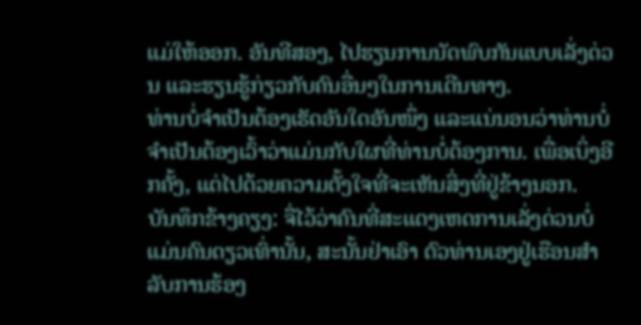ແມ່ໃຫ້ອອກ. ອັນທີສອງ, ໄປຮຽນການນັດພົບກັນແບບເລັ່ງດ່ວນ ແລະຮຽນຮູ້ກ່ຽວກັບຄົນອື່ນໆໃນການເດີນທາງ.
ທ່ານບໍ່ຈໍາເປັນຕ້ອງເຮັດອັນໃດອັນໜຶ່ງ ແລະແນ່ນອນວ່າທ່ານບໍ່ຈໍາເປັນຕ້ອງເວົ້າວ່າແມ່ນກັບໃຜທີ່ທ່ານບໍ່ຕ້ອງການ. ເພື່ອເບິ່ງອີກຄັ້ງ, ແຕ່ໄປດ້ວຍຄວາມຕັ້ງໃຈທີ່ຈະເຫັນສິ່ງທີ່ຢູ່ຂ້າງນອກ.
ບັນທຶກຂ້າງຄຽງ: ຈື່ໄວ້ວ່າຄົນທີ່ສະແດງເຫດການເລັ່ງດ່ວນບໍ່ແມ່ນຄົນດຽວເທົ່ານັ້ນ, ສະນັ້ນຢ່າເອົາ ຕົວທ່ານເອງຢູ່ເຮືອນສໍາລັບການຮ້ອງ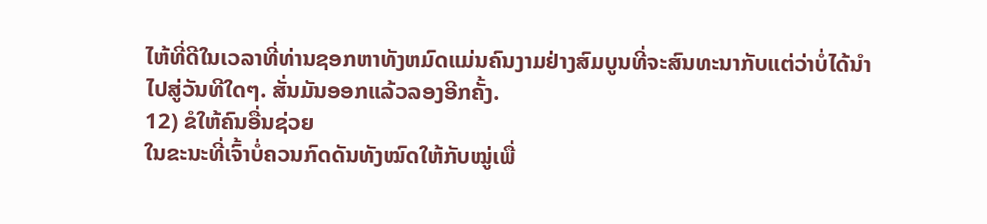ໄຫ້ທີ່ດີໃນເວລາທີ່ທ່ານຊອກຫາທັງຫມົດແມ່ນຄົນງາມຢ່າງສົມບູນທີ່ຈະສົນທະນາກັບແຕ່ວ່າບໍ່ໄດ້ນໍາໄປສູ່ວັນທີໃດໆ. ສັ່ນມັນອອກແລ້ວລອງອີກຄັ້ງ.
12) ຂໍໃຫ້ຄົນອື່ນຊ່ວຍ
ໃນຂະນະທີ່ເຈົ້າບໍ່ຄວນກົດດັນທັງໝົດໃຫ້ກັບໝູ່ເພື່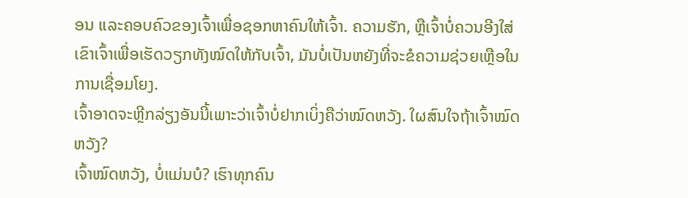ອນ ແລະຄອບຄົວຂອງເຈົ້າເພື່ອຊອກຫາຄົນໃຫ້ເຈົ້າ. ຄວາມຮັກ, ຫຼືເຈົ້າບໍ່ຄວນອີງໃສ່ເຂົາເຈົ້າເພື່ອເຮັດວຽກທັງໝົດໃຫ້ກັບເຈົ້າ, ມັນບໍ່ເປັນຫຍັງທີ່ຈະຂໍຄວາມຊ່ວຍເຫຼືອໃນການເຊື່ອມໂຍງ.
ເຈົ້າອາດຈະຫຼີກລ່ຽງອັນນີ້ເພາະວ່າເຈົ້າບໍ່ຢາກເບິ່ງຄືວ່າໝົດຫວັງ. ໃຜສົນໃຈຖ້າເຈົ້າໝົດຫວັງ?
ເຈົ້າໝົດຫວັງ, ບໍ່ແມ່ນບໍ? ເຮົາທຸກຄົນ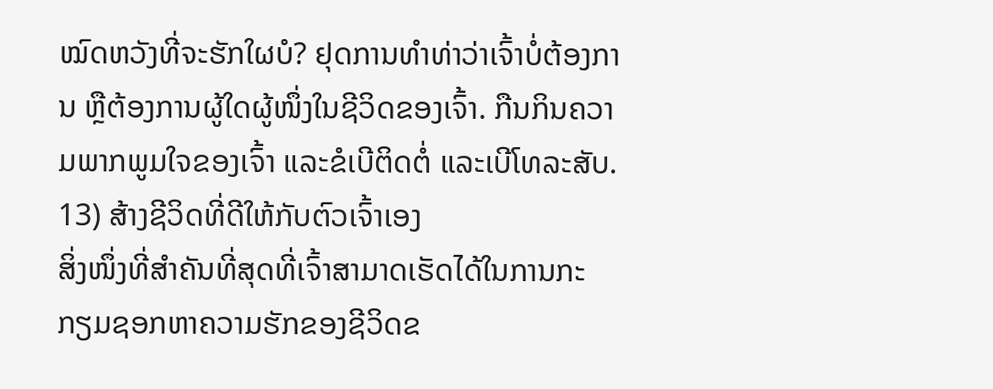ໝົດຫວັງທີ່ຈະຮັກໃຜບໍ? ຢຸດການທຳທ່າວ່າເຈົ້າບໍ່ຕ້ອງການ ຫຼືຕ້ອງການຜູ້ໃດຜູ້ໜຶ່ງໃນຊີວິດຂອງເຈົ້າ. ກືນກິນຄວາມພາກພູມໃຈຂອງເຈົ້າ ແລະຂໍເບີຕິດຕໍ່ ແລະເບີໂທລະສັບ.
13) ສ້າງຊີວິດທີ່ດີໃຫ້ກັບຕົວເຈົ້າເອງ
ສິ່ງໜຶ່ງທີ່ສຳຄັນທີ່ສຸດທີ່ເຈົ້າສາມາດເຮັດໄດ້ໃນການກະກຽມຊອກຫາຄວາມຮັກຂອງຊີວິດຂ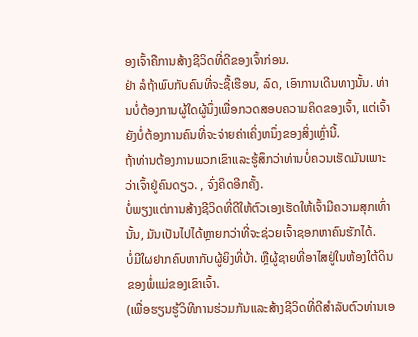ອງເຈົ້າຄືການສ້າງຊີວິດທີ່ດີຂອງເຈົ້າກ່ອນ.
ຢ່າ ລໍຖ້າພົບກັບຄົນທີ່ຈະຊື້ເຮືອນ, ລົດ, ເອົາການເດີນທາງນັ້ນ. ທ່ານບໍ່ຕ້ອງການຜູ້ໃດຜູ້ນຶ່ງເພື່ອກວດສອບຄວາມຄິດຂອງເຈົ້າ, ແຕ່ເຈົ້າຍັງບໍ່ຕ້ອງການຄົນທີ່ຈະຈ່າຍຄ່າເຄິ່ງຫນຶ່ງຂອງສິ່ງເຫຼົ່ານີ້.
ຖ້າທ່ານຕ້ອງການພວກເຂົາແລະຮູ້ສຶກວ່າທ່ານບໍ່ຄວນເຮັດມັນເພາະວ່າເຈົ້າຢູ່ຄົນດຽວ. , ຈົ່ງຄິດອີກຄັ້ງ.
ບໍ່ພຽງແຕ່ການສ້າງຊີວິດທີ່ດີໃຫ້ຕົວເອງເຮັດໃຫ້ເຈົ້າມີຄວາມສຸກເທົ່ານັ້ນ, ມັນເປັນໄປໄດ້ຫຼາຍກວ່າທີ່ຈະຊ່ວຍເຈົ້າຊອກຫາຄົນຮັກໄດ້.
ບໍ່ມີໃຜຢາກຄົບຫາກັບຜູ້ຍິງທີ່ບ້າ. ຫຼືຜູ້ຊາຍທີ່ອາໄສຢູ່ໃນຫ້ອງໃຕ້ດິນຂອງພໍ່ແມ່ຂອງເຂົາເຈົ້າ.
(ເພື່ອຮຽນຮູ້ວິທີການຮ່ວມກັນແລະສ້າງຊີວິດທີ່ດີສໍາລັບຕົວທ່ານເອ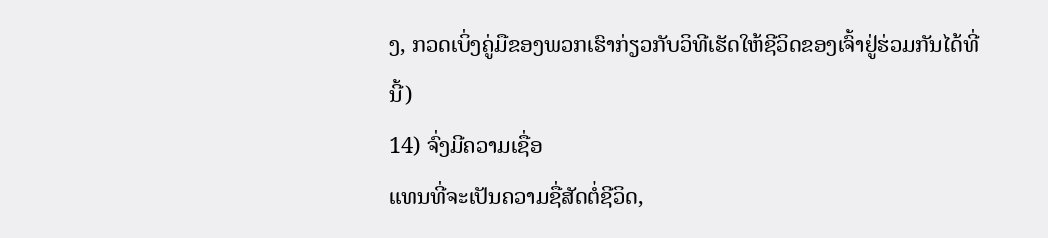ງ, ກວດເບິ່ງຄູ່ມືຂອງພວກເຮົາກ່ຽວກັບວິທີເຮັດໃຫ້ຊີວິດຂອງເຈົ້າຢູ່ຮ່ວມກັນໄດ້ທີ່ນີ້)
14) ຈົ່ງມີຄວາມເຊື່ອ
ແທນທີ່ຈະເປັນຄວາມຊື່ສັດຕໍ່ຊີວິດ,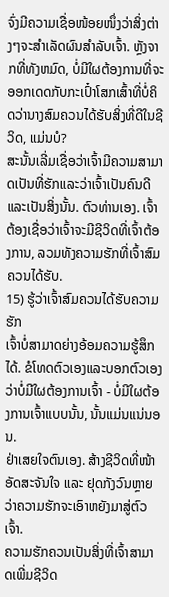ຈົ່ງມີຄວາມເຊື່ອໜ້ອຍໜຶ່ງວ່າສິ່ງຕ່າງໆຈະສຳເລັດຜົນສຳລັບເຈົ້າ. ຫຼັງຈາກທີ່ທັງຫມົດ, ບໍ່ມີໃຜຕ້ອງການທີ່ຈະອອກເດດກັບກະເປົ໋າໂສກເສົ້າທີ່ບໍ່ຄິດວ່ານາງສົມຄວນໄດ້ຮັບສິ່ງທີ່ດີໃນຊີວິດ, ແມ່ນບໍ?
ສະນັ້ນເລີ່ມເຊື່ອວ່າເຈົ້າມີຄວາມສາມາດເປັນທີ່ຮັກແລະວ່າເຈົ້າເປັນຄົນດີແລະເປັນສິ່ງນັ້ນ. ຕົວທ່ານເອງ. ເຈົ້າຕ້ອງເຊື່ອວ່າເຈົ້າຈະມີຊີວິດທີ່ເຈົ້າຕ້ອງການ, ລວມທັງຄວາມຮັກທີ່ເຈົ້າສົມຄວນໄດ້ຮັບ.
15) ຮູ້ວ່າເຈົ້າສົມຄວນໄດ້ຮັບຄວາມຮັກ
ເຈົ້າບໍ່ສາມາດຍ່າງອ້ອມຄວາມຮູ້ສຶກໄດ້. ຂໍໂທດຕົວເອງແລະບອກຕົວເອງວ່າບໍ່ມີໃຜຕ້ອງການເຈົ້າ - ບໍ່ມີໃຜຕ້ອງການເຈົ້າແບບນັ້ນ, ນັ້ນແມ່ນແນ່ນອນ.
ຢ່າເສຍໃຈຕົນເອງ. ສ້າງຊີວິດທີ່ໜ້າອັດສະຈັນໃຈ ແລະ ຢຸດກັງວົນຫຼາຍວ່າຄວາມຮັກຈະເອົາຫຍັງມາສູ່ຕົວເຈົ້າ.
ຄວາມຮັກຄວນເປັນສິ່ງທີ່ເຈົ້າສາມາດເພີ່ມຊີວິດ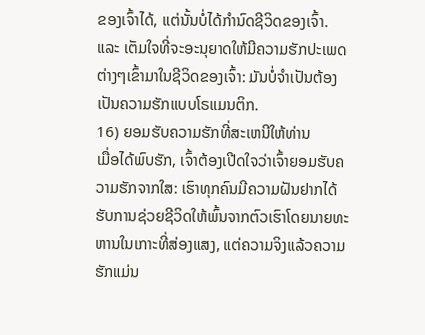ຂອງເຈົ້າໄດ້, ແຕ່ນັ້ນບໍ່ໄດ້ກຳນົດຊີວິດຂອງເຈົ້າ.
ແລະ ເຕັມໃຈທີ່ຈະອະນຸຍາດໃຫ້ມີຄວາມຮັກປະເພດຕ່າງໆເຂົ້າມາໃນຊີວິດຂອງເຈົ້າ: ມັນບໍ່ຈໍາເປັນຕ້ອງເປັນຄວາມຮັກແບບໂຣແມນຕິກ.
16) ຍອມຮັບຄວາມຮັກທີ່ສະເຫນີໃຫ້ທ່ານ
ເມື່ອໄດ້ພົບຮັກ, ເຈົ້າຕ້ອງເປີດໃຈວ່າເຈົ້າຍອມຮັບຄວາມຮັກຈາກໃສ: ເຮົາທຸກຄົນມີຄວາມຝັນຢາກໄດ້ຮັບການຊ່ວຍຊີວິດໃຫ້ພົ້ນຈາກຕົວເຮົາໂດຍນາຍທະຫານໃນເກາະທີ່ສ່ອງແສງ, ແຕ່ຄວາມຈິງແລ້ວຄວາມຮັກແມ່ນ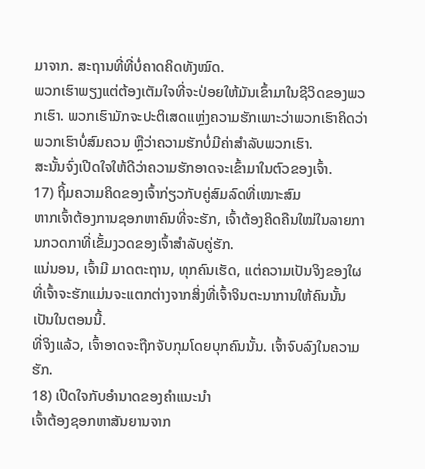ມາຈາກ. ສະຖານທີ່ທີ່ບໍ່ຄາດຄິດທັງໝົດ.
ພວກເຮົາພຽງແຕ່ຕ້ອງເຕັມໃຈທີ່ຈະປ່ອຍໃຫ້ມັນເຂົ້າມາໃນຊີວິດຂອງພວກເຮົາ. ພວກເຮົາມັກຈະປະຕິເສດແຫຼ່ງຄວາມຮັກເພາະວ່າພວກເຮົາຄິດວ່າພວກເຮົາບໍ່ສົມຄວນ ຫຼືວ່າຄວາມຮັກບໍ່ມີຄ່າສຳລັບພວກເຮົາ.
ສະນັ້ນຈົ່ງເປີດໃຈໃຫ້ດີວ່າຄວາມຮັກອາດຈະເຂົ້າມາໃນຕົວຂອງເຈົ້າ.
17) ຖິ້ມຄວາມຄິດຂອງເຈົ້າກ່ຽວກັບຄູ່ສົມລົດທີ່ເໝາະສົມ
ຫາກເຈົ້າຕ້ອງການຊອກຫາຄົນທີ່ຈະຮັກ, ເຈົ້າຕ້ອງຄິດຄືນໃໝ່ໃນລາຍການກວດກາທີ່ເຂັ້ມງວດຂອງເຈົ້າສຳລັບຄູ່ຮັກ.
ແນ່ນອນ, ເຈົ້າມີ ມາດຕະຖານ, ທຸກຄົນເຮັດ, ແຕ່ຄວາມເປັນຈິງຂອງໃຜທີ່ເຈົ້າຈະຮັກແມ່ນຈະແຕກຕ່າງຈາກສິ່ງທີ່ເຈົ້າຈິນຕະນາການໃຫ້ຄົນນັ້ນເປັນໃນຕອນນີ້.
ທີ່ຈິງແລ້ວ, ເຈົ້າອາດຈະຖືກຈັບກຸມໂດຍບຸກຄົນນັ້ນ. ເຈົ້າຈົບລົງໃນຄວາມຮັກ.
18) ເປີດໃຈກັບອຳນາດຂອງຄຳແນະນຳ
ເຈົ້າຕ້ອງຊອກຫາສັນຍານຈາກ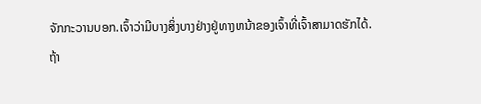ຈັກກະວານບອກ.ເຈົ້າວ່າມີບາງສິ່ງບາງຢ່າງຢູ່ທາງຫນ້າຂອງເຈົ້າທີ່ເຈົ້າສາມາດຮັກໄດ້.
ຖ້າ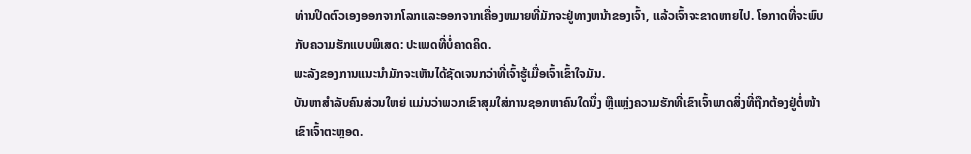ທ່ານປິດຕົວເອງອອກຈາກໂລກແລະອອກຈາກເຄື່ອງຫມາຍທີ່ມັກຈະຢູ່ທາງຫນ້າຂອງເຈົ້າ, ແລ້ວເຈົ້າຈະຂາດຫາຍໄປ. ໂອກາດທີ່ຈະພົບກັບຄວາມຮັກແບບພິເສດ: ປະເພດທີ່ບໍ່ຄາດຄິດ.
ພະລັງຂອງການແນະນຳມັກຈະເຫັນໄດ້ຊັດເຈນກວ່າທີ່ເຈົ້າຮູ້ເມື່ອເຈົ້າເຂົ້າໃຈມັນ.
ບັນຫາສຳລັບຄົນສ່ວນໃຫຍ່ ແມ່ນວ່າພວກເຂົາສຸມໃສ່ການຊອກຫາຄົນໃດນຶ່ງ ຫຼືແຫຼ່ງຄວາມຮັກທີ່ເຂົາເຈົ້າພາດສິ່ງທີ່ຖືກຕ້ອງຢູ່ຕໍ່ໜ້າເຂົາເຈົ້າຕະຫຼອດ.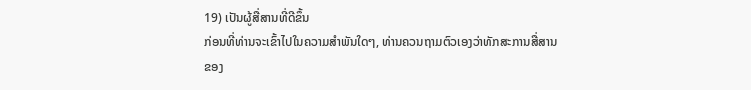19) ເປັນຜູ້ສື່ສານທີ່ດີຂຶ້ນ
ກ່ອນທີ່ທ່ານຈະເຂົ້າໄປໃນຄວາມສໍາພັນໃດໆ, ທ່ານຄວນຖາມຕົວເອງວ່າທັກສະການສື່ສານຂອງ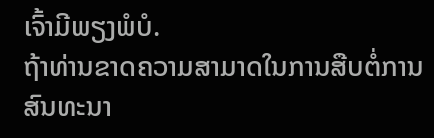ເຈົ້າມີພຽງພໍບໍ.
ຖ້າທ່ານຂາດຄວາມສາມາດໃນການສືບຕໍ່ການສົນທະນາ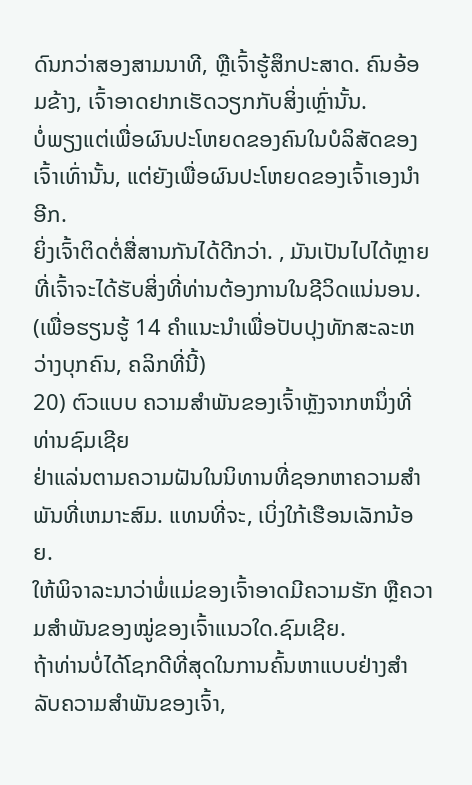ດົນກວ່າສອງສາມນາທີ, ຫຼືເຈົ້າຮູ້ສຶກປະສາດ. ຄົນອ້ອມຂ້າງ, ເຈົ້າອາດຢາກເຮັດວຽກກັບສິ່ງເຫຼົ່ານັ້ນ.
ບໍ່ພຽງແຕ່ເພື່ອຜົນປະໂຫຍດຂອງຄົນໃນບໍລິສັດຂອງເຈົ້າເທົ່ານັ້ນ, ແຕ່ຍັງເພື່ອຜົນປະໂຫຍດຂອງເຈົ້າເອງນຳອີກ.
ຍິ່ງເຈົ້າຕິດຕໍ່ສື່ສານກັນໄດ້ດີກວ່າ. , ມັນເປັນໄປໄດ້ຫຼາຍທີ່ເຈົ້າຈະໄດ້ຮັບສິ່ງທີ່ທ່ານຕ້ອງການໃນຊີວິດແນ່ນອນ.
(ເພື່ອຮຽນຮູ້ 14 ຄໍາແນະນໍາເພື່ອປັບປຸງທັກສະລະຫວ່າງບຸກຄົນ, ຄລິກທີ່ນີ້)
20) ຕົວແບບ ຄວາມສໍາພັນຂອງເຈົ້າຫຼັງຈາກຫນຶ່ງທີ່ທ່ານຊົມເຊີຍ
ຢ່າແລ່ນຕາມຄວາມຝັນໃນນິທານທີ່ຊອກຫາຄວາມສໍາພັນທີ່ເຫມາະສົມ. ແທນທີ່ຈະ, ເບິ່ງໃກ້ເຮືອນເລັກນ້ອຍ.
ໃຫ້ພິຈາລະນາວ່າພໍ່ແມ່ຂອງເຈົ້າອາດມີຄວາມຮັກ ຫຼືຄວາມສໍາພັນຂອງໝູ່ຂອງເຈົ້າແນວໃດ.ຊົມເຊີຍ.
ຖ້າທ່ານບໍ່ໄດ້ໂຊກດີທີ່ສຸດໃນການຄົ້ນຫາແບບຢ່າງສໍາລັບຄວາມສໍາພັນຂອງເຈົ້າ,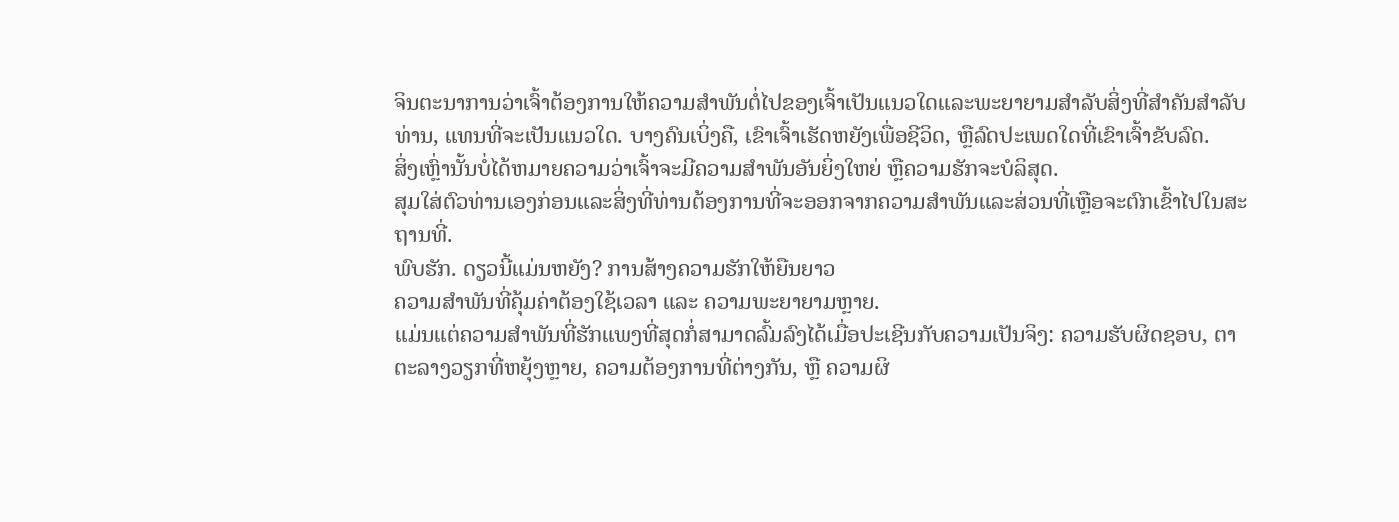ຈິນຕະນາການວ່າເຈົ້າຕ້ອງການໃຫ້ຄວາມສໍາພັນຕໍ່ໄປຂອງເຈົ້າເປັນແນວໃດແລະພະຍາຍາມສໍາລັບສິ່ງທີ່ສໍາຄັນສໍາລັບທ່ານ, ແທນທີ່ຈະເປັນແນວໃດ. ບາງຄົນເບິ່ງຄື, ເຂົາເຈົ້າເຮັດຫຍັງເພື່ອຊີວິດ, ຫຼືລົດປະເພດໃດທີ່ເຂົາເຈົ້າຂັບລົດ.
ສິ່ງເຫຼົ່ານັ້ນບໍ່ໄດ້ຫມາຍຄວາມວ່າເຈົ້າຈະມີຄວາມສໍາພັນອັນຍິ່ງໃຫຍ່ ຫຼືຄວາມຮັກຈະບໍລິສຸດ.
ສຸມໃສ່ຕົວທ່ານເອງກ່ອນແລະສິ່ງທີ່ທ່ານຕ້ອງການທີ່ຈະອອກຈາກຄວາມສໍາພັນແລະສ່ວນທີ່ເຫຼືອຈະຕົກເຂົ້າໄປໃນສະຖານທີ່.
ພົບຮັກ. ດຽວນີ້ແມ່ນຫຍັງ? ການສ້າງຄວາມຮັກໃຫ້ຍືນຍາວ
ຄວາມສຳພັນທີ່ຄຸ້ມຄ່າຕ້ອງໃຊ້ເວລາ ແລະ ຄວາມພະຍາຍາມຫຼາຍ.
ແມ່ນແຕ່ຄວາມສຳພັນທີ່ຮັກແພງທີ່ສຸດກໍ່ສາມາດລົ້ມລົງໄດ້ເມື່ອປະເຊີນກັບຄວາມເປັນຈິງ: ຄວາມຮັບຜິດຊອບ, ຕາຕະລາງວຽກທີ່ຫຍຸ້ງຫຼາຍ, ຄວາມຕ້ອງການທີ່ຕ່າງກັນ, ຫຼື ຄວາມຜິ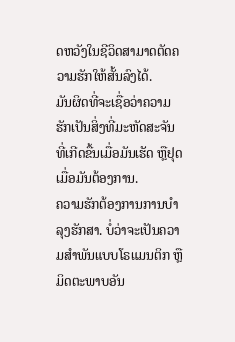ດຫວັງໃນຊີວິດສາມາດຕັດຄວາມຮັກໃຫ້ສັ້ນລົງໄດ້.
ມັນຜິດທີ່ຈະເຊື່ອວ່າຄວາມຮັກເປັນສິ່ງທີ່ມະຫັດສະຈັນທີ່ເກີດຂື້ນເມື່ອມັນເຮັດ ຫຼືຢຸດເມື່ອມັນຕ້ອງການ.
ຄວາມຮັກຕ້ອງການການບຳລຸງຮັກສາ. ບໍ່ວ່າຈະເປັນຄວາມສຳພັນແບບໂຣແມນຕິກ ຫຼື ມິດຕະພາບອັນ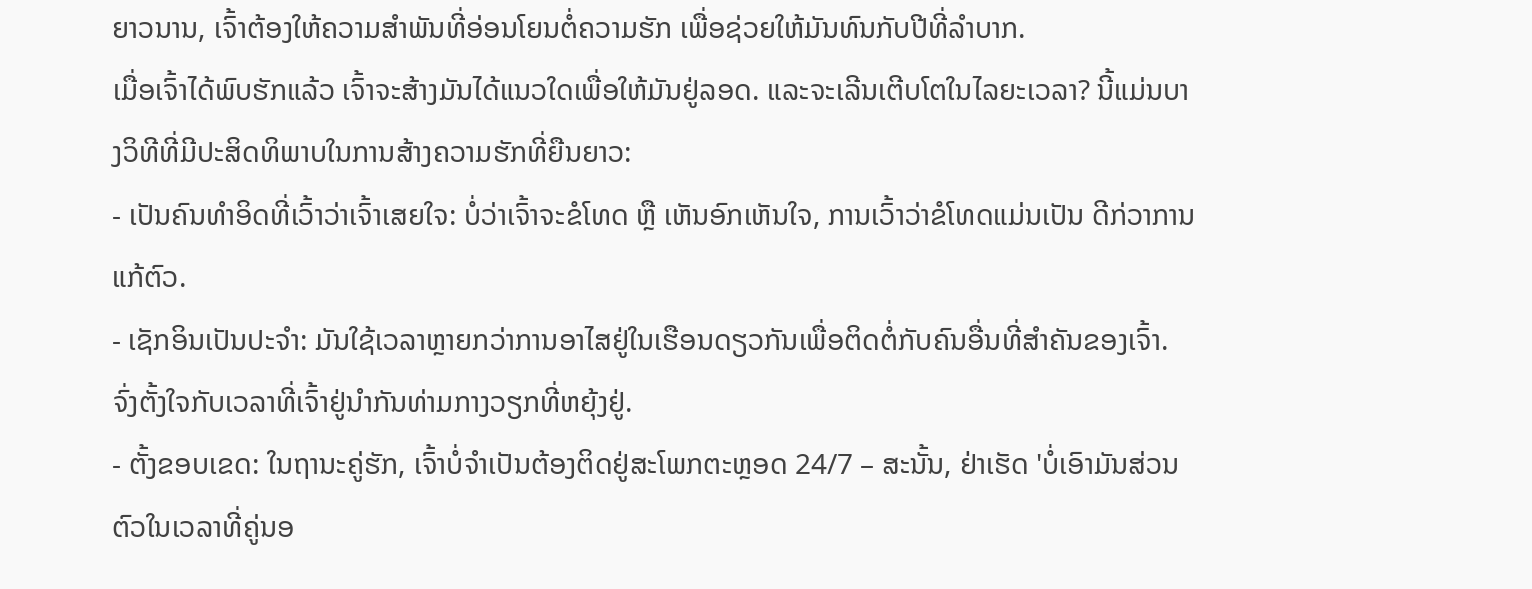ຍາວນານ, ເຈົ້າຕ້ອງໃຫ້ຄວາມສຳພັນທີ່ອ່ອນໂຍນຕໍ່ຄວາມຮັກ ເພື່ອຊ່ວຍໃຫ້ມັນທົນກັບປີທີ່ລຳບາກ.
ເມື່ອເຈົ້າໄດ້ພົບຮັກແລ້ວ ເຈົ້າຈະສ້າງມັນໄດ້ແນວໃດເພື່ອໃຫ້ມັນຢູ່ລອດ. ແລະຈະເລີນເຕີບໂຕໃນໄລຍະເວລາ? ນີ້ແມ່ນບາງວິທີທີ່ມີປະສິດທິພາບໃນການສ້າງຄວາມຮັກທີ່ຍືນຍາວ:
- ເປັນຄົນທຳອິດທີ່ເວົ້າວ່າເຈົ້າເສຍໃຈ: ບໍ່ວ່າເຈົ້າຈະຂໍໂທດ ຫຼື ເຫັນອົກເຫັນໃຈ, ການເວົ້າວ່າຂໍໂທດແມ່ນເປັນ ດີກ່ວາການແກ້ຕົວ.
- ເຊັກອິນເປັນປະຈໍາ: ມັນໃຊ້ເວລາຫຼາຍກວ່າການອາໄສຢູ່ໃນເຮືອນດຽວກັນເພື່ອຕິດຕໍ່ກັບຄົນອື່ນທີ່ສໍາຄັນຂອງເຈົ້າ. ຈົ່ງຕັ້ງໃຈກັບເວລາທີ່ເຈົ້າຢູ່ນຳກັນທ່າມກາງວຽກທີ່ຫຍຸ້ງຢູ່.
- ຕັ້ງຂອບເຂດ: ໃນຖານະຄູ່ຮັກ, ເຈົ້າບໍ່ຈຳເປັນຕ້ອງຕິດຢູ່ສະໂພກຕະຫຼອດ 24/7 – ສະນັ້ນ, ຢ່າເຮັດ 'ບໍ່ເອົາມັນສ່ວນຕົວໃນເວລາທີ່ຄູ່ນອ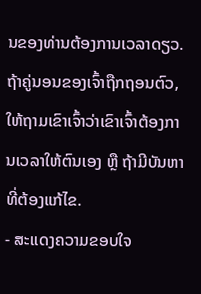ນຂອງທ່ານຕ້ອງການເວລາດຽວ. ຖ້າຄູ່ນອນຂອງເຈົ້າຖືກຖອນຕົວ, ໃຫ້ຖາມເຂົາເຈົ້າວ່າເຂົາເຈົ້າຕ້ອງການເວລາໃຫ້ຕົນເອງ ຫຼື ຖ້າມີບັນຫາທີ່ຕ້ອງແກ້ໄຂ.
- ສະແດງຄວາມຂອບໃຈ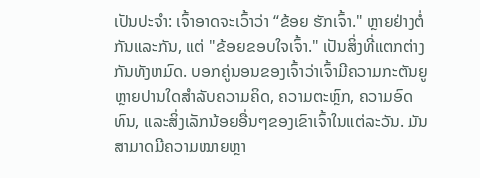ເປັນປະຈຳ: ເຈົ້າອາດຈະເວົ້າວ່າ “ຂ້ອຍ ຮັກເຈົ້າ." ຫຼາຍຢ່າງຕໍ່ກັນແລະກັນ, ແຕ່ "ຂ້ອຍຂອບໃຈເຈົ້າ." ເປັນສິ່ງທີ່ແຕກຕ່າງກັນທັງຫມົດ. ບອກຄູ່ນອນຂອງເຈົ້າວ່າເຈົ້າມີຄວາມກະຕັນຍູຫຼາຍປານໃດສໍາລັບຄວາມຄິດ, ຄວາມຕະຫຼົກ, ຄວາມອົດທົນ, ແລະສິ່ງເລັກນ້ອຍອື່ນໆຂອງເຂົາເຈົ້າໃນແຕ່ລະວັນ. ມັນສາມາດມີຄວາມໝາຍຫຼາ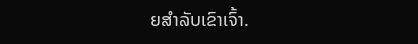ຍສຳລັບເຂົາເຈົ້າ.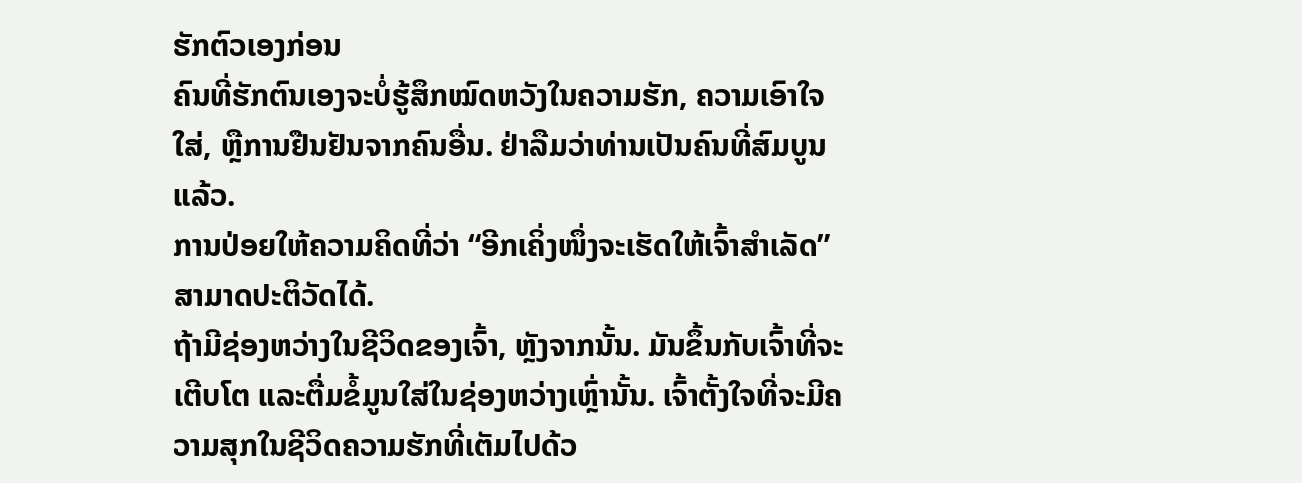ຮັກຕົວເອງກ່ອນ
ຄົນທີ່ຮັກຕົນເອງຈະບໍ່ຮູ້ສຶກໝົດຫວັງໃນຄວາມຮັກ, ຄວາມເອົາໃຈໃສ່, ຫຼືການຢືນຢັນຈາກຄົນອື່ນ. ຢ່າລືມວ່າທ່ານເປັນຄົນທີ່ສົມບູນແລ້ວ.
ການປ່ອຍໃຫ້ຄວາມຄິດທີ່ວ່າ “ອີກເຄິ່ງໜຶ່ງຈະເຮັດໃຫ້ເຈົ້າສຳເລັດ” ສາມາດປະຕິວັດໄດ້.
ຖ້າມີຊ່ອງຫວ່າງໃນຊີວິດຂອງເຈົ້າ, ຫຼັງຈາກນັ້ນ. ມັນຂຶ້ນກັບເຈົ້າທີ່ຈະເຕີບໂຕ ແລະຕື່ມຂໍ້ມູນໃສ່ໃນຊ່ອງຫວ່າງເຫຼົ່ານັ້ນ. ເຈົ້າຕັ້ງໃຈທີ່ຈະມີຄວາມສຸກໃນຊີວິດຄວາມຮັກທີ່ເຕັມໄປດ້ວ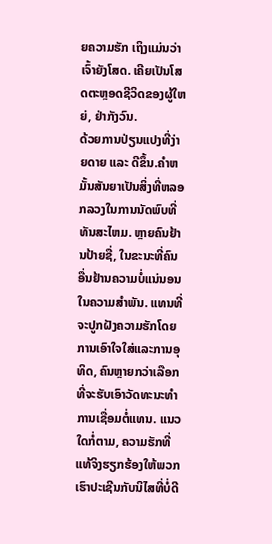ຍຄວາມຮັກ ເຖິງແມ່ນວ່າເຈົ້າຍັງໂສດ. ເຄີຍເປັນໂສດຕະຫຼອດຊີວິດຂອງຜູ້ໃຫຍ່, ຢ່າກັງວົນ.
ດ້ວຍການປ່ຽນແປງທີ່ງ່າຍດາຍ ແລະ ດີຂຶ້ນ.ຄໍາຫມັ້ນສັນຍາເປັນສິ່ງທີ່ຫລອກລວງໃນການນັດພົບທີ່ທັນສະໄຫມ. ຫຼາຍຄົນຢ້ານປ້າຍຊື່, ໃນຂະນະທີ່ຄົນອື່ນຢ້ານຄວາມບໍ່ແນ່ນອນໃນຄວາມສໍາພັນ. ແທນທີ່ຈະປູກຝັງຄວາມຮັກໂດຍການເອົາໃຈໃສ່ແລະການອຸທິດ, ຄົນຫຼາຍກວ່າເລືອກທີ່ຈະຮັບເອົາວັດທະນະທໍາການເຊື່ອມຕໍ່ແທນ. ແນວໃດກໍ່ຕາມ, ຄວາມຮັກທີ່ແທ້ຈິງຮຽກຮ້ອງໃຫ້ພວກເຮົາປະເຊີນກັບນິໄສທີ່ບໍ່ດີ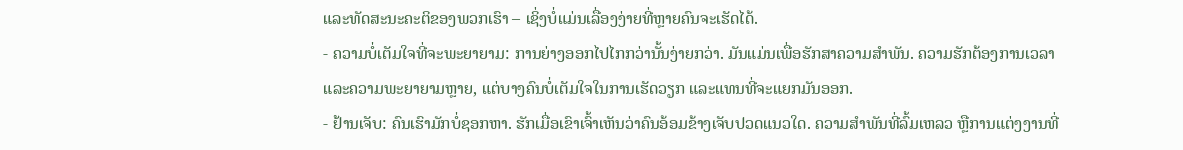ແລະທັດສະນະຄະຕິຂອງພວກເຮົາ – ເຊິ່ງບໍ່ແມ່ນເລື່ອງງ່າຍທີ່ຫຼາຍຄົນຈະເຮັດໄດ້.
- ຄວາມບໍ່ເຕັມໃຈທີ່ຈະພະຍາຍາມ: ການຍ່າງອອກໄປໄກກວ່ານັ້ນງ່າຍກວ່າ. ມັນແມ່ນເພື່ອຮັກສາຄວາມສໍາພັນ. ຄວາມຮັກຕ້ອງການເວລາ ແລະຄວາມພະຍາຍາມຫຼາຍ, ແຕ່ບາງຄົນບໍ່ເຕັມໃຈໃນການເຮັດວຽກ ແລະແທນທີ່ຈະແຍກມັນອອກ.
- ຢ້ານເຈັບ: ຄົນເຮົາມັກບໍ່ຊອກຫາ. ຮັກເມື່ອເຂົາເຈົ້າເຫັນວ່າຄົນອ້ອມຂ້າງເຈັບປວດແນວໃດ. ຄວາມສຳພັນທີ່ລົ້ມເຫລວ ຫຼືການແຕ່ງງານທີ່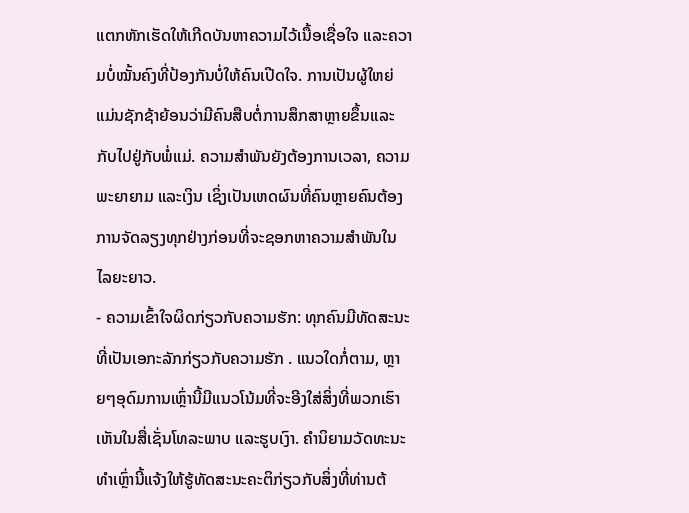ແຕກຫັກເຮັດໃຫ້ເກີດບັນຫາຄວາມໄວ້ເນື້ອເຊື່ອໃຈ ແລະຄວາມບໍ່ໝັ້ນຄົງທີ່ປ້ອງກັນບໍ່ໃຫ້ຄົນເປີດໃຈ. ການເປັນຜູ້ໃຫຍ່ແມ່ນຊັກຊ້າຍ້ອນວ່າມີຄົນສືບຕໍ່ການສຶກສາຫຼາຍຂຶ້ນແລະກັບໄປຢູ່ກັບພໍ່ແມ່. ຄວາມສໍາພັນຍັງຕ້ອງການເວລາ, ຄວາມພະຍາຍາມ ແລະເງິນ ເຊິ່ງເປັນເຫດຜົນທີ່ຄົນຫຼາຍຄົນຕ້ອງການຈັດລຽງທຸກຢ່າງກ່ອນທີ່ຈະຊອກຫາຄວາມສໍາພັນໃນໄລຍະຍາວ.
- ຄວາມເຂົ້າໃຈຜິດກ່ຽວກັບຄວາມຮັກ: ທຸກຄົນມີທັດສະນະທີ່ເປັນເອກະລັກກ່ຽວກັບຄວາມຮັກ . ແນວໃດກໍ່ຕາມ, ຫຼາຍໆອຸດົມການເຫຼົ່ານີ້ມີແນວໂນ້ມທີ່ຈະອີງໃສ່ສິ່ງທີ່ພວກເຮົາເຫັນໃນສື່ເຊັ່ນໂທລະພາບ ແລະຮູບເງົາ. ຄໍານິຍາມວັດທະນະທໍາເຫຼົ່ານີ້ແຈ້ງໃຫ້ຮູ້ທັດສະນະຄະຕິກ່ຽວກັບສິ່ງທີ່ທ່ານຕ້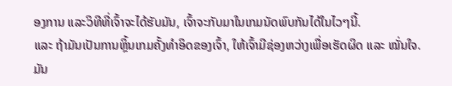ອງການ ແລະວິທີທີ່ເຈົ້າຈະໄດ້ຮັບມັນ, ເຈົ້າຈະກັບມາໃນເກມນັດພົບກັນໄດ້ໃນໄວໆນີ້.
ແລະ ຖ້າມັນເປັນການຫຼິ້ນເກມຄັ້ງທຳອິດຂອງເຈົ້າ, ໃຫ້ເຈົ້າມີຊ່ອງຫວ່າງເພື່ອເຮັດຜິດ ແລະ ໝັ່ນໃຈ. ມັນ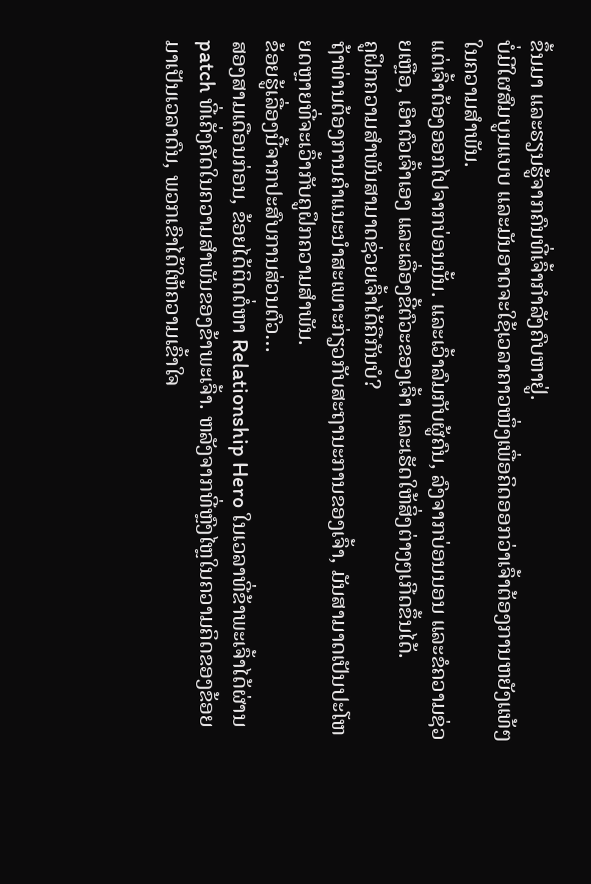ຂຶ້ນມາ ແລະຮຽນຮູ້ຈາກຄົນທີ່ເຈົ້າກຳລັງຄົບຫາຢູ່.
ບໍ່ມີໃຜສົມບູນແບບ ແລະມັນອາດຈະໃຊ້ເວລາຄາວໜຶ່ງເພື່ອຄິດອອກວ່າເຈົ້າຕ້ອງການຫຍັງແທ້ໆໃນຄວາມສຳພັນ.
ແຕ່ເຈົ້າຕ້ອງອອກໄປຈາກບ່ອນນັ້ນ. ແລະເວົ້າລົມກັບຜູ້ຄົນ, ລົງຈາກບ່ອນນອນ ແລະຂໍຄວາມຊ່ວຍເຫຼືອ, ເອົາຕົວເຈົ້າເອງ ແລະເລື່ອງຂີ້ຕົວະຂອງເຈົ້າ ແລະເຮັດໃຫ້ສິ່ງຕ່າງໆເກີດຂຶ້ນໄດ້.
ຄູຝຶກຄວາມສຳພັນສາມາດຊ່ວຍເຈົ້າໄດ້ຄືກັນບໍ?
ຖ້າທ່ານຕ້ອງການຄໍາແນະນໍາສະເພາະກ່ຽວກັບສະຖານະການຂອງເຈົ້າ, ມັນສາມາດເປັນປະໂຫຍດຫຼາຍທີ່ຈະເວົ້າກັບຄູຝຶກຄວາມສຳພັນ.
ຂ້ອຍຮູ້ເລື່ອງນີ້ຈາກປະສົບການສ່ວນຕົວ…
ສອງສາມເດືອນກ່ອນ, ຂ້ອຍໄດ້ຕິດຕໍ່ຫາ Relationship Hero ໃນເວລາທີ່ຂ້າພະເຈົ້າໄດ້ຜ່ານ patch ທີ່ເຄັ່ງຄັດໃນຄວາມສໍາພັນຂອງຂ້າພະເຈົ້າ. ຫລັງຈາກທີ່ຫຼົງໄຫຼໃນຄວາມຄິດຂອງຂ້ອຍມາເປັນເວລາດົນ, ພວກເຂົາໄດ້ໃຫ້ຄວາມເຂົ້າໃຈ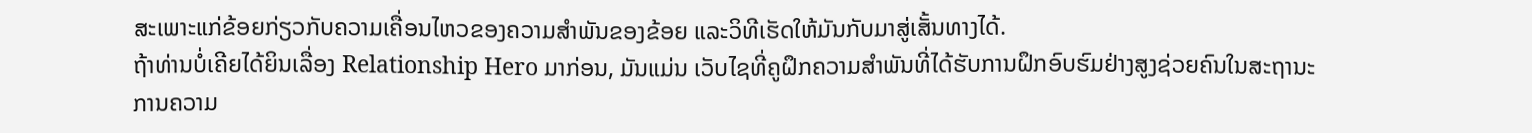ສະເພາະແກ່ຂ້ອຍກ່ຽວກັບຄວາມເຄື່ອນໄຫວຂອງຄວາມສຳພັນຂອງຂ້ອຍ ແລະວິທີເຮັດໃຫ້ມັນກັບມາສູ່ເສັ້ນທາງໄດ້.
ຖ້າທ່ານບໍ່ເຄີຍໄດ້ຍິນເລື່ອງ Relationship Hero ມາກ່ອນ, ມັນແມ່ນ ເວັບໄຊທີ່ຄູຝຶກຄວາມສຳພັນທີ່ໄດ້ຮັບການຝຶກອົບຮົມຢ່າງສູງຊ່ວຍຄົນໃນສະຖານະການຄວາມ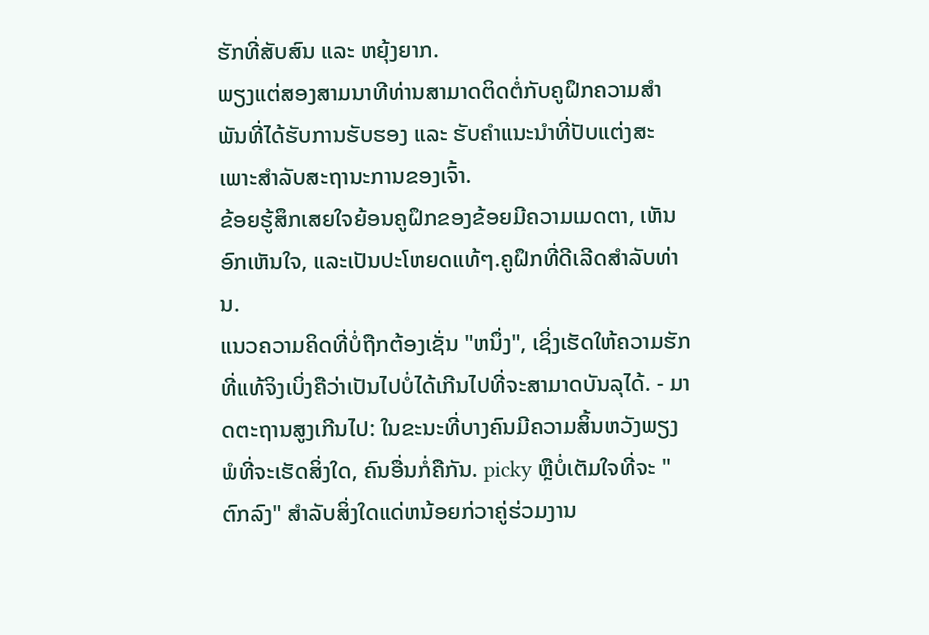ຮັກທີ່ສັບສົນ ແລະ ຫຍຸ້ງຍາກ.
ພຽງແຕ່ສອງສາມນາທີທ່ານສາມາດຕິດຕໍ່ກັບຄູຝຶກຄວາມສຳພັນທີ່ໄດ້ຮັບການຮັບຮອງ ແລະ ຮັບຄຳແນະນຳທີ່ປັບແຕ່ງສະເພາະສຳລັບສະຖານະການຂອງເຈົ້າ.
ຂ້ອຍຮູ້ສຶກເສຍໃຈຍ້ອນຄູຝຶກຂອງຂ້ອຍມີຄວາມເມດຕາ, ເຫັນອົກເຫັນໃຈ, ແລະເປັນປະໂຫຍດແທ້ໆ.ຄູຝຶກທີ່ດີເລີດສໍາລັບທ່ານ.
ແນວຄວາມຄິດທີ່ບໍ່ຖືກຕ້ອງເຊັ່ນ "ຫນຶ່ງ", ເຊິ່ງເຮັດໃຫ້ຄວາມຮັກທີ່ແທ້ຈິງເບິ່ງຄືວ່າເປັນໄປບໍ່ໄດ້ເກີນໄປທີ່ຈະສາມາດບັນລຸໄດ້. - ມາດຕະຖານສູງເກີນໄປ: ໃນຂະນະທີ່ບາງຄົນມີຄວາມສິ້ນຫວັງພຽງພໍທີ່ຈະເຮັດສິ່ງໃດ, ຄົນອື່ນກໍ່ຄືກັນ. picky ຫຼືບໍ່ເຕັມໃຈທີ່ຈະ "ຕົກລົງ" ສໍາລັບສິ່ງໃດແດ່ຫນ້ອຍກ່ວາຄູ່ຮ່ວມງານ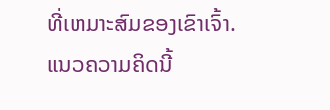ທີ່ເຫມາະສົມຂອງເຂົາເຈົ້າ. ແນວຄວາມຄິດນີ້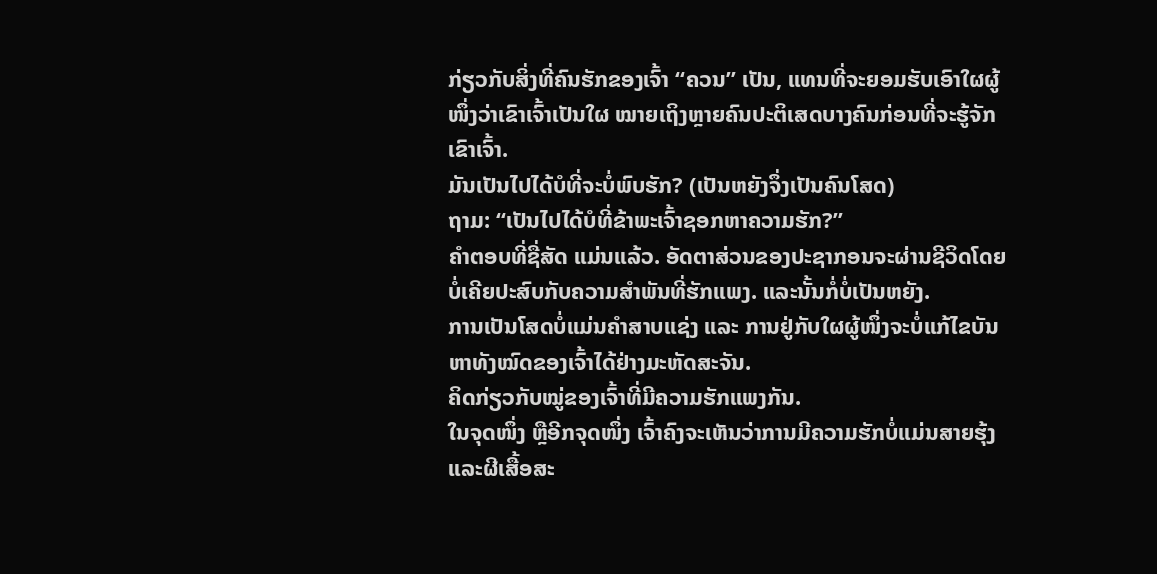ກ່ຽວກັບສິ່ງທີ່ຄົນຮັກຂອງເຈົ້າ “ຄວນ” ເປັນ, ແທນທີ່ຈະຍອມຮັບເອົາໃຜຜູ້ໜຶ່ງວ່າເຂົາເຈົ້າເປັນໃຜ ໝາຍເຖິງຫຼາຍຄົນປະຕິເສດບາງຄົນກ່ອນທີ່ຈະຮູ້ຈັກເຂົາເຈົ້າ.
ມັນເປັນໄປໄດ້ບໍທີ່ຈະບໍ່ພົບຮັກ? (ເປັນຫຍັງຈຶ່ງເປັນຄົນໂສດ)
ຖາມ: “ເປັນໄປໄດ້ບໍທີ່ຂ້າພະເຈົ້າຊອກຫາຄວາມຮັກ?”
ຄຳຕອບທີ່ຊື່ສັດ ແມ່ນແລ້ວ. ອັດຕາສ່ວນຂອງປະຊາກອນຈະຜ່ານຊີວິດໂດຍບໍ່ເຄີຍປະສົບກັບຄວາມສໍາພັນທີ່ຮັກແພງ. ແລະນັ້ນກໍ່ບໍ່ເປັນຫຍັງ.
ການເປັນໂສດບໍ່ແມ່ນຄຳສາບແຊ່ງ ແລະ ການຢູ່ກັບໃຜຜູ້ໜຶ່ງຈະບໍ່ແກ້ໄຂບັນຫາທັງໝົດຂອງເຈົ້າໄດ້ຢ່າງມະຫັດສະຈັນ.
ຄິດກ່ຽວກັບໝູ່ຂອງເຈົ້າທີ່ມີຄວາມຮັກແພງກັນ.
ໃນຈຸດໜຶ່ງ ຫຼືອີກຈຸດໜຶ່ງ ເຈົ້າຄົງຈະເຫັນວ່າການມີຄວາມຮັກບໍ່ແມ່ນສາຍຮຸ້ງ ແລະຜີເສື້ອສະ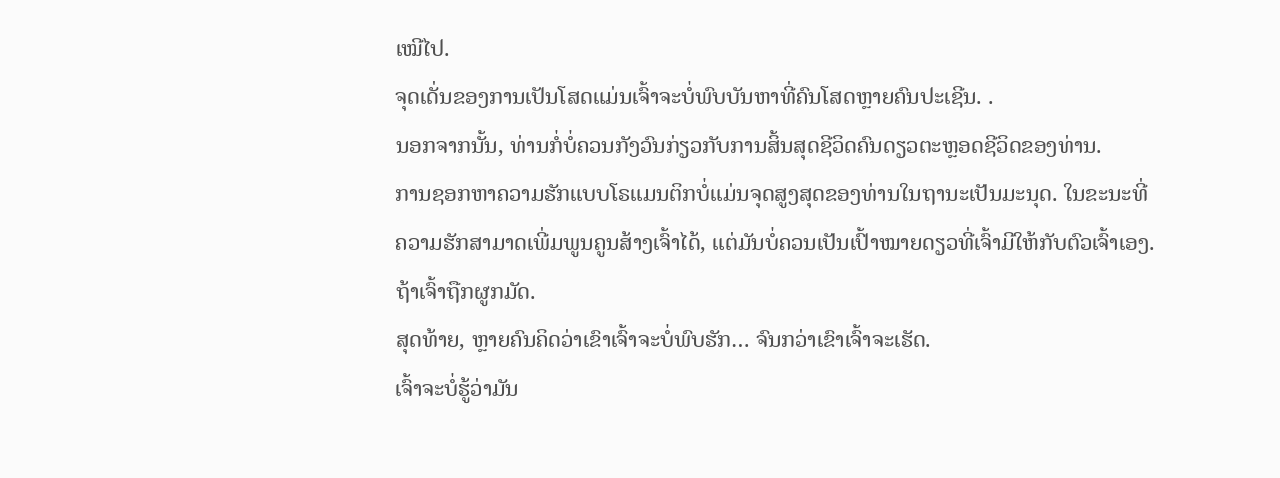ເໝີໄປ.
ຈຸດເດັ່ນຂອງການເປັນໂສດແມ່ນເຈົ້າຈະບໍ່ພົບບັນຫາທີ່ຄົນໂສດຫຼາຍຄົນປະເຊີນ. .
ນອກຈາກນັ້ນ, ທ່ານກໍ່ບໍ່ຄວນກັງວົນກ່ຽວກັບການສິ້ນສຸດຊີວິດຄົນດຽວຕະຫຼອດຊີວິດຂອງທ່ານ.
ການຊອກຫາຄວາມຮັກແບບໂຣແມນຕິກບໍ່ແມ່ນຈຸດສູງສຸດຂອງທ່ານໃນຖານະເປັນມະນຸດ. ໃນຂະນະທີ່ຄວາມຮັກສາມາດເພີ່ມພູນຄູນສ້າງເຈົ້າໄດ້, ແຕ່ມັນບໍ່ຄວນເປັນເປົ້າໝາຍດຽວທີ່ເຈົ້າມີໃຫ້ກັບຕົວເຈົ້າເອງ.ຖ້າເຈົ້າຖືກຜູກມັດ.
ສຸດທ້າຍ, ຫຼາຍຄົນຄິດວ່າເຂົາເຈົ້າຈະບໍ່ພົບຮັກ… ຈົນກວ່າເຂົາເຈົ້າຈະເຮັດ.
ເຈົ້າຈະບໍ່ຮູ້ວ່າມັນ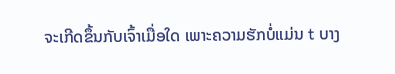ຈະເກີດຂຶ້ນກັບເຈົ້າເມື່ອໃດ ເພາະຄວາມຮັກບໍ່ແມ່ນ t ບາງ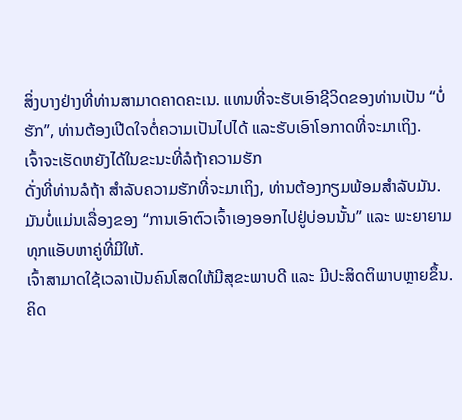ສິ່ງບາງຢ່າງທີ່ທ່ານສາມາດຄາດຄະເນ. ແທນທີ່ຈະຮັບເອົາຊີວິດຂອງທ່ານເປັນ “ບໍ່ຮັກ”, ທ່ານຕ້ອງເປີດໃຈຕໍ່ຄວາມເປັນໄປໄດ້ ແລະຮັບເອົາໂອກາດທີ່ຈະມາເຖິງ.
ເຈົ້າຈະເຮັດຫຍັງໄດ້ໃນຂະນະທີ່ລໍຖ້າຄວາມຮັກ
ດັ່ງທີ່ທ່ານລໍຖ້າ ສໍາລັບຄວາມຮັກທີ່ຈະມາເຖິງ, ທ່ານຕ້ອງກຽມພ້ອມສໍາລັບມັນ. ມັນບໍ່ແມ່ນເລື່ອງຂອງ “ການເອົາຕົວເຈົ້າເອງອອກໄປຢູ່ບ່ອນນັ້ນ” ແລະ ພະຍາຍາມທຸກແອັບຫາຄູ່ທີ່ມີໃຫ້.
ເຈົ້າສາມາດໃຊ້ເວລາເປັນຄົນໂສດໃຫ້ມີສຸຂະພາບດີ ແລະ ມີປະສິດຕິພາບຫຼາຍຂຶ້ນ.
ຄິດ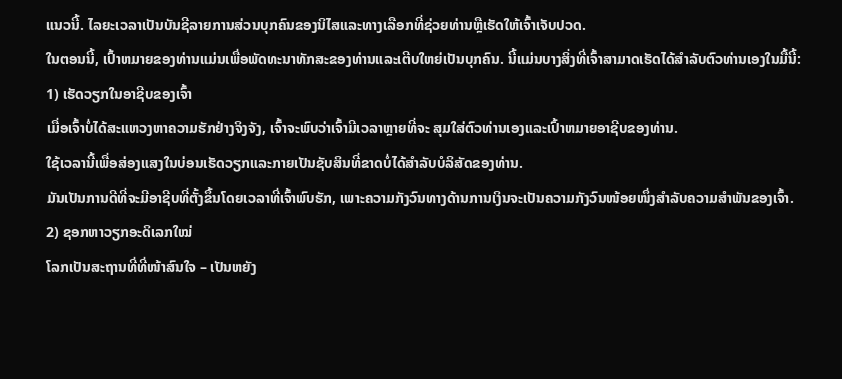ແນວນີ້. ໄລຍະເວລາເປັນບັນຊີລາຍການສ່ວນບຸກຄົນຂອງນິໄສແລະທາງເລືອກທີ່ຊ່ວຍທ່ານຫຼືເຮັດໃຫ້ເຈົ້າເຈັບປວດ.
ໃນຕອນນີ້, ເປົ້າຫມາຍຂອງທ່ານແມ່ນເພື່ອພັດທະນາທັກສະຂອງທ່ານແລະເຕີບໃຫຍ່ເປັນບຸກຄົນ. ນີ້ແມ່ນບາງສິ່ງທີ່ເຈົ້າສາມາດເຮັດໄດ້ສໍາລັບຕົວທ່ານເອງໃນມື້ນີ້:
1) ເຮັດວຽກໃນອາຊີບຂອງເຈົ້າ
ເມື່ອເຈົ້າບໍ່ໄດ້ສະແຫວງຫາຄວາມຮັກຢ່າງຈິງຈັງ, ເຈົ້າຈະພົບວ່າເຈົ້າມີເວລາຫຼາຍທີ່ຈະ ສຸມໃສ່ຕົວທ່ານເອງແລະເປົ້າຫມາຍອາຊີບຂອງທ່ານ.
ໃຊ້ເວລານີ້ເພື່ອສ່ອງແສງໃນບ່ອນເຮັດວຽກແລະກາຍເປັນຊັບສິນທີ່ຂາດບໍ່ໄດ້ສໍາລັບບໍລິສັດຂອງທ່ານ.
ມັນເປັນການດີທີ່ຈະມີອາຊີບທີ່ຕັ້ງຂຶ້ນໂດຍເວລາທີ່ເຈົ້າພົບຮັກ, ເພາະຄວາມກັງວົນທາງດ້ານການເງິນຈະເປັນຄວາມກັງວົນໜ້ອຍໜຶ່ງສຳລັບຄວາມສຳພັນຂອງເຈົ້າ.
2) ຊອກຫາວຽກອະດິເລກໃໝ່
ໂລກເປັນສະຖານທີ່ທີ່ໜ້າສົນໃຈ – ເປັນຫຍັງ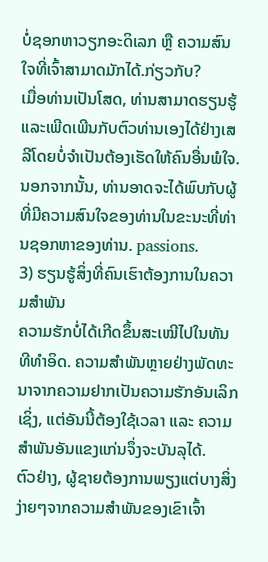ບໍ່ຊອກຫາວຽກອະດິເລກ ຫຼື ຄວາມສົນໃຈທີ່ເຈົ້າສາມາດມັກໄດ້.ກ່ຽວກັບ?
ເມື່ອທ່ານເປັນໂສດ, ທ່ານສາມາດຮຽນຮູ້ ແລະເພີດເພີນກັບຕົວທ່ານເອງໄດ້ຢ່າງເສລີໂດຍບໍ່ຈໍາເປັນຕ້ອງເຮັດໃຫ້ຄົນອື່ນພໍໃຈ.
ນອກຈາກນັ້ນ, ທ່ານອາດຈະໄດ້ພົບກັບຜູ້ທີ່ມີຄວາມສົນໃຈຂອງທ່ານໃນຂະນະທີ່ທ່ານຊອກຫາຂອງທ່ານ. passions.
3) ຮຽນຮູ້ສິ່ງທີ່ຄົນເຮົາຕ້ອງການໃນຄວາມສຳພັນ
ຄວາມຮັກບໍ່ໄດ້ເກີດຂຶ້ນສະເໝີໄປໃນທັນທີທຳອິດ. ຄວາມສຳພັນຫຼາຍຢ່າງພັດທະນາຈາກຄວາມຢາກເປັນຄວາມຮັກອັນເລິກເຊິ່ງ, ແຕ່ອັນນີ້ຕ້ອງໃຊ້ເວລາ ແລະ ຄວາມສຳພັນອັນແຂງແກ່ນຈຶ່ງຈະບັນລຸໄດ້.
ຕົວຢ່າງ, ຜູ້ຊາຍຕ້ອງການພຽງແຕ່ບາງສິ່ງງ່າຍໆຈາກຄວາມສຳພັນຂອງເຂົາເຈົ້າ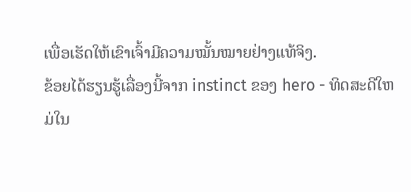ເພື່ອເຮັດໃຫ້ເຂົາເຈົ້າມີຄວາມໝັ້ນໝາຍຢ່າງແທ້ຈິງ.
ຂ້ອຍໄດ້ຮຽນຮູ້ເລື່ອງນີ້ຈາກ instinct ຂອງ hero - ທິດສະດີໃຫມ່ໃນ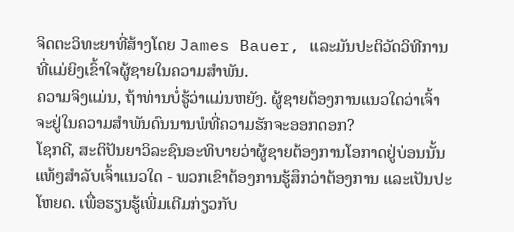ຈິດຕະວິທະຍາທີ່ສ້າງໂດຍ James Bauer, ແລະມັນປະຕິວັດວິທີການທີ່ແມ່ຍິງເຂົ້າໃຈຜູ້ຊາຍໃນຄວາມສໍາພັນ.
ຄວາມຈິງແມ່ນ, ຖ້າທ່ານບໍ່ຮູ້ວ່າແມ່ນຫຍັງ. ຜູ້ຊາຍຕ້ອງການແນວໃດວ່າເຈົ້າຈະຢູ່ໃນຄວາມສໍາພັນດົນນານພໍທີ່ຄວາມຮັກຈະອອກດອກ?
ໂຊກດີ, ສະຕິປັນຍາວິລະຊົນອະທິບາຍວ່າຜູ້ຊາຍຕ້ອງການໂອກາດຢູ່ບ່ອນນັ້ນແທ້ໆສຳລັບເຈົ້າແນວໃດ - ພວກເຂົາຕ້ອງການຮູ້ສຶກວ່າຕ້ອງການ ແລະເປັນປະໂຫຍດ. ເພື່ອຮຽນຮູ້ເພີ່ມເຕີມກ່ຽວກັບ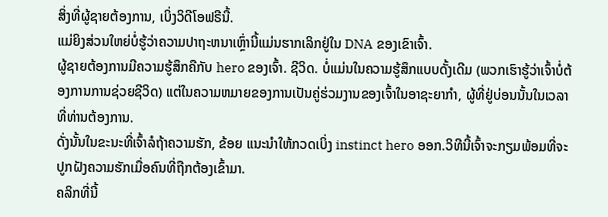ສິ່ງທີ່ຜູ້ຊາຍຕ້ອງການ, ເບິ່ງວິດີໂອຟຣີນີ້.
ແມ່ຍິງສ່ວນໃຫຍ່ບໍ່ຮູ້ວ່າຄວາມປາຖະຫນາເຫຼົ່ານີ້ແມ່ນຮາກເລິກຢູ່ໃນ DNA ຂອງເຂົາເຈົ້າ.
ຜູ້ຊາຍຕ້ອງການມີຄວາມຮູ້ສຶກຄືກັບ hero ຂອງເຈົ້າ. ຊີວິດ. ບໍ່ແມ່ນໃນຄວາມຮູ້ສຶກແບບດັ້ງເດີມ (ພວກເຮົາຮູ້ວ່າເຈົ້າບໍ່ຕ້ອງການການຊ່ວຍຊີວິດ) ແຕ່ໃນຄວາມຫມາຍຂອງການເປັນຄູ່ຮ່ວມງານຂອງເຈົ້າໃນອາຊະຍາກໍາ, ຜູ້ທີ່ຢູ່ບ່ອນນັ້ນໃນເວລາທີ່ທ່ານຕ້ອງການ.
ດັ່ງນັ້ນໃນຂະນະທີ່ເຈົ້າລໍຖ້າຄວາມຮັກ, ຂ້ອຍ ແນະນໍາໃຫ້ກວດເບິ່ງ instinct hero ອອກ.ວິທີນີ້ເຈົ້າຈະກຽມພ້ອມທີ່ຈະປູກຝັງຄວາມຮັກເມື່ອຄົນທີ່ຖືກຕ້ອງເຂົ້າມາ.
ຄລິກທີ່ນີ້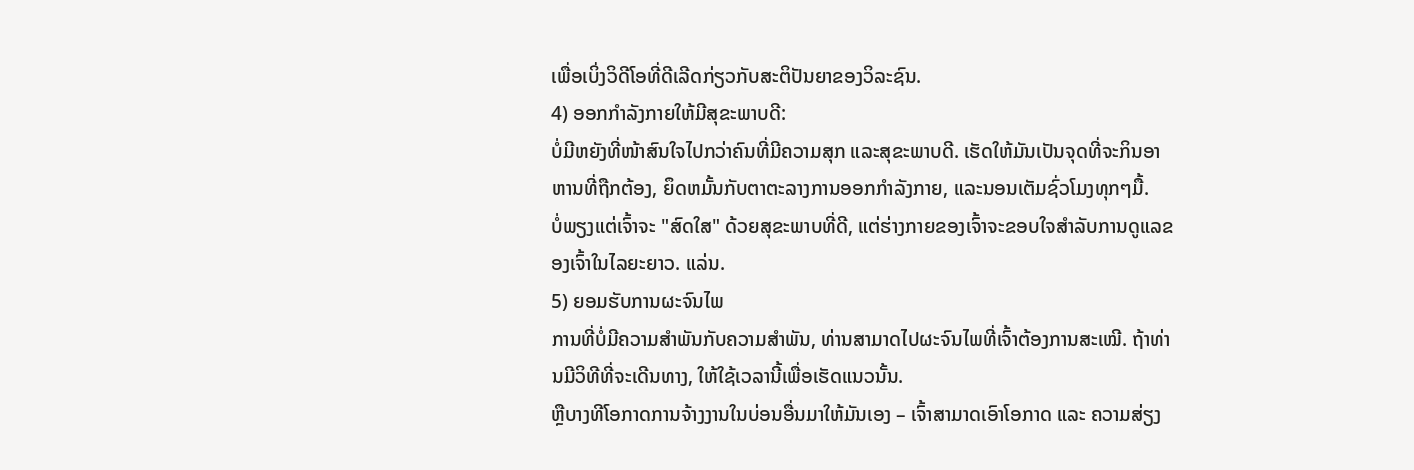ເພື່ອເບິ່ງວິດີໂອທີ່ດີເລີດກ່ຽວກັບສະຕິປັນຍາຂອງວິລະຊົນ.
4) ອອກກຳລັງກາຍໃຫ້ມີສຸຂະພາບດີ:
ບໍ່ມີຫຍັງທີ່ໜ້າສົນໃຈໄປກວ່າຄົນທີ່ມີຄວາມສຸກ ແລະສຸຂະພາບດີ. ເຮັດໃຫ້ມັນເປັນຈຸດທີ່ຈະກິນອາຫານທີ່ຖືກຕ້ອງ, ຍຶດຫມັ້ນກັບຕາຕະລາງການອອກກໍາລັງກາຍ, ແລະນອນເຕັມຊົ່ວໂມງທຸກໆມື້.
ບໍ່ພຽງແຕ່ເຈົ້າຈະ "ສົດໃສ" ດ້ວຍສຸຂະພາບທີ່ດີ, ແຕ່ຮ່າງກາຍຂອງເຈົ້າຈະຂອບໃຈສໍາລັບການດູແລຂອງເຈົ້າໃນໄລຍະຍາວ. ແລ່ນ.
5) ຍອມຮັບການຜະຈົນໄພ
ການທີ່ບໍ່ມີຄວາມສໍາພັນກັບຄວາມສຳພັນ, ທ່ານສາມາດໄປຜະຈົນໄພທີ່ເຈົ້າຕ້ອງການສະເໝີ. ຖ້າທ່ານມີວິທີທີ່ຈະເດີນທາງ, ໃຫ້ໃຊ້ເວລານີ້ເພື່ອເຮັດແນວນັ້ນ.
ຫຼືບາງທີໂອກາດການຈ້າງງານໃນບ່ອນອື່ນມາໃຫ້ມັນເອງ – ເຈົ້າສາມາດເອົາໂອກາດ ແລະ ຄວາມສ່ຽງ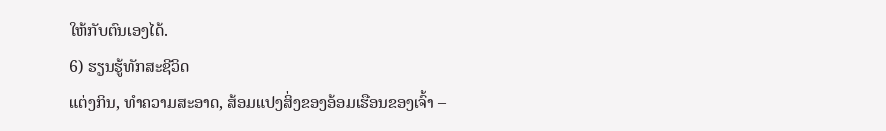ໃຫ້ກັບຕົນເອງໄດ້.
6) ຮຽນຮູ້ທັກສະຊີວິດ
ແຕ່ງກິນ, ທໍາຄວາມສະອາດ, ສ້ອມແປງສິ່ງຂອງອ້ອມເຮືອນຂອງເຈົ້າ –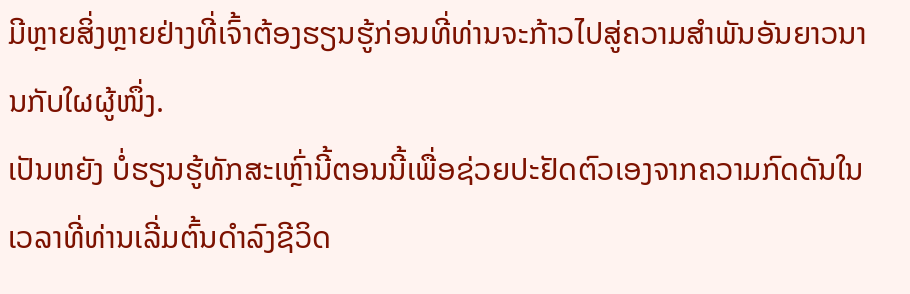ມີຫຼາຍສິ່ງຫຼາຍຢ່າງທີ່ເຈົ້າຕ້ອງຮຽນຮູ້ກ່ອນທີ່ທ່ານຈະກ້າວໄປສູ່ຄວາມສຳພັນອັນຍາວນານກັບໃຜຜູ້ໜຶ່ງ.
ເປັນຫຍັງ ບໍ່ຮຽນຮູ້ທັກສະເຫຼົ່ານີ້ຕອນນີ້ເພື່ອຊ່ວຍປະຢັດຕົວເອງຈາກຄວາມກົດດັນໃນເວລາທີ່ທ່ານເລີ່ມຕົ້ນດໍາລົງຊີວິດ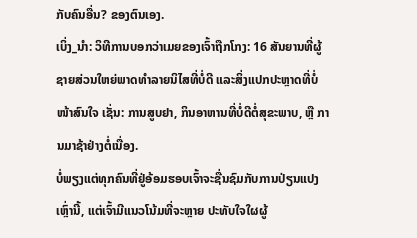ກັບຄົນອື່ນ? ຂອງຕົນເອງ.
ເບິ່ງ_ນຳ: ວິທີການບອກວ່າເມຍຂອງເຈົ້າຖືກໂກງ: 16 ສັນຍານທີ່ຜູ້ຊາຍສ່ວນໃຫຍ່ພາດທຳລາຍນິໄສທີ່ບໍ່ດີ ແລະສິ່ງແປກປະຫຼາດທີ່ບໍ່ໜ້າສົນໃຈ ເຊັ່ນ: ການສູບຢາ, ກິນອາຫານທີ່ບໍ່ດີຕໍ່ສຸຂະພາບ, ຫຼື ການມາຊ້າຢ່າງຕໍ່ເນື່ອງ.
ບໍ່ພຽງແຕ່ທຸກຄົນທີ່ຢູ່ອ້ອມຮອບເຈົ້າຈະຊື່ນຊົມກັບການປ່ຽນແປງເຫຼົ່ານີ້, ແຕ່ເຈົ້າມີແນວໂນ້ມທີ່ຈະຫຼາຍ ປະທັບໃຈໃຜຜູ້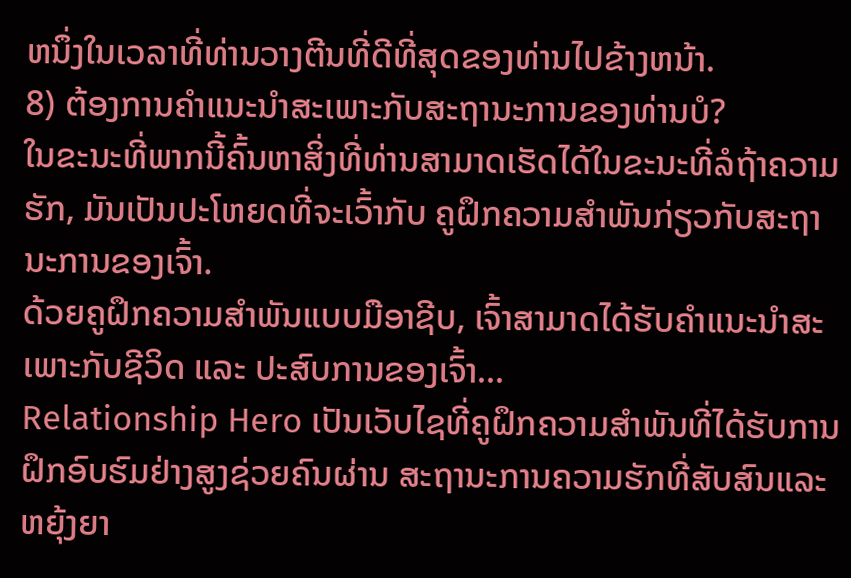ຫນຶ່ງໃນເວລາທີ່ທ່ານວາງຕີນທີ່ດີທີ່ສຸດຂອງທ່ານໄປຂ້າງຫນ້າ.
8) ຕ້ອງການຄໍາແນະນໍາສະເພາະກັບສະຖານະການຂອງທ່ານບໍ?
ໃນຂະນະທີ່ພາກນີ້ຄົ້ນຫາສິ່ງທີ່ທ່ານສາມາດເຮັດໄດ້ໃນຂະນະທີ່ລໍຖ້າຄວາມຮັກ, ມັນເປັນປະໂຫຍດທີ່ຈະເວົ້າກັບ ຄູຝຶກຄວາມສຳພັນກ່ຽວກັບສະຖານະການຂອງເຈົ້າ.
ດ້ວຍຄູຝຶກຄວາມສຳພັນແບບມືອາຊີບ, ເຈົ້າສາມາດໄດ້ຮັບຄຳແນະນຳສະເພາະກັບຊີວິດ ແລະ ປະສົບການຂອງເຈົ້າ...
Relationship Hero ເປັນເວັບໄຊທີ່ຄູຝຶກຄວາມສຳພັນທີ່ໄດ້ຮັບການຝຶກອົບຮົມຢ່າງສູງຊ່ວຍຄົນຜ່ານ ສະຖານະການຄວາມຮັກທີ່ສັບສົນແລະຫຍຸ້ງຍາ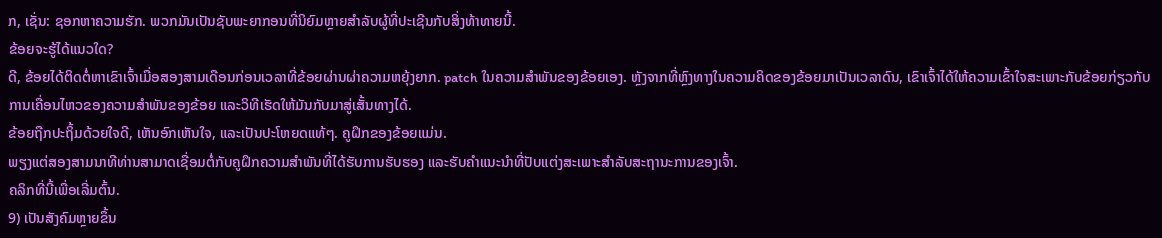ກ, ເຊັ່ນ: ຊອກຫາຄວາມຮັກ. ພວກມັນເປັນຊັບພະຍາກອນທີ່ນິຍົມຫຼາຍສໍາລັບຜູ້ທີ່ປະເຊີນກັບສິ່ງທ້າທາຍນີ້.
ຂ້ອຍຈະຮູ້ໄດ້ແນວໃດ?
ດີ, ຂ້ອຍໄດ້ຕິດຕໍ່ຫາເຂົາເຈົ້າເມື່ອສອງສາມເດືອນກ່ອນເວລາທີ່ຂ້ອຍຜ່ານຜ່າຄວາມຫຍຸ້ງຍາກ. patch ໃນຄວາມສໍາພັນຂອງຂ້ອຍເອງ. ຫຼັງຈາກທີ່ຫຼົງທາງໃນຄວາມຄິດຂອງຂ້ອຍມາເປັນເວລາດົນ, ເຂົາເຈົ້າໄດ້ໃຫ້ຄວາມເຂົ້າໃຈສະເພາະກັບຂ້ອຍກ່ຽວກັບການເຄື່ອນໄຫວຂອງຄວາມສຳພັນຂອງຂ້ອຍ ແລະວິທີເຮັດໃຫ້ມັນກັບມາສູ່ເສັ້ນທາງໄດ້.
ຂ້ອຍຖືກປະຖິ້ມດ້ວຍໃຈດີ, ເຫັນອົກເຫັນໃຈ, ແລະເປັນປະໂຫຍດແທ້ໆ. ຄູຝຶກຂອງຂ້ອຍແມ່ນ.
ພຽງແຕ່ສອງສາມນາທີທ່ານສາມາດເຊື່ອມຕໍ່ກັບຄູຝຶກຄວາມສຳພັນທີ່ໄດ້ຮັບການຮັບຮອງ ແລະຮັບຄຳແນະນຳທີ່ປັບແຕ່ງສະເພາະສຳລັບສະຖານະການຂອງເຈົ້າ.
ຄລິກທີ່ນີ້ເພື່ອເລີ່ມຕົ້ນ.
9) ເປັນສັງຄົມຫຼາຍຂຶ້ນ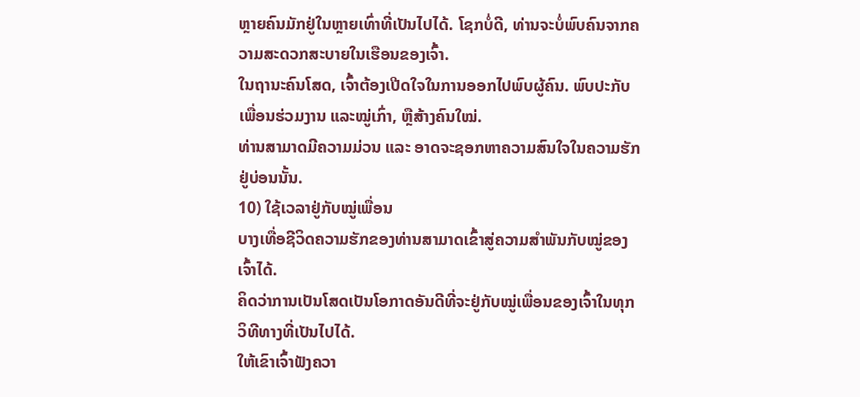ຫຼາຍຄົນມັກຢູ່ໃນຫຼາຍເທົ່າທີ່ເປັນໄປໄດ້. ໂຊກບໍ່ດີ, ທ່ານຈະບໍ່ພົບຄົນຈາກຄວາມສະດວກສະບາຍໃນເຮືອນຂອງເຈົ້າ.
ໃນຖານະຄົນໂສດ, ເຈົ້າຕ້ອງເປີດໃຈໃນການອອກໄປພົບຜູ້ຄົນ. ພົບປະກັບເພື່ອນຮ່ວມງານ ແລະໝູ່ເກົ່າ, ຫຼືສ້າງຄົນໃໝ່.
ທ່ານສາມາດມີຄວາມມ່ວນ ແລະ ອາດຈະຊອກຫາຄວາມສົນໃຈໃນຄວາມຮັກຢູ່ບ່ອນນັ້ນ.
10) ໃຊ້ເວລາຢູ່ກັບໝູ່ເພື່ອນ
ບາງເທື່ອຊີວິດຄວາມຮັກຂອງທ່ານສາມາດເຂົ້າສູ່ຄວາມສໍາພັນກັບໝູ່ຂອງເຈົ້າໄດ້.
ຄິດວ່າການເປັນໂສດເປັນໂອກາດອັນດີທີ່ຈະຢູ່ກັບໝູ່ເພື່ອນຂອງເຈົ້າໃນທຸກວິທີທາງທີ່ເປັນໄປໄດ້.
ໃຫ້ເຂົາເຈົ້າຟັງຄວາ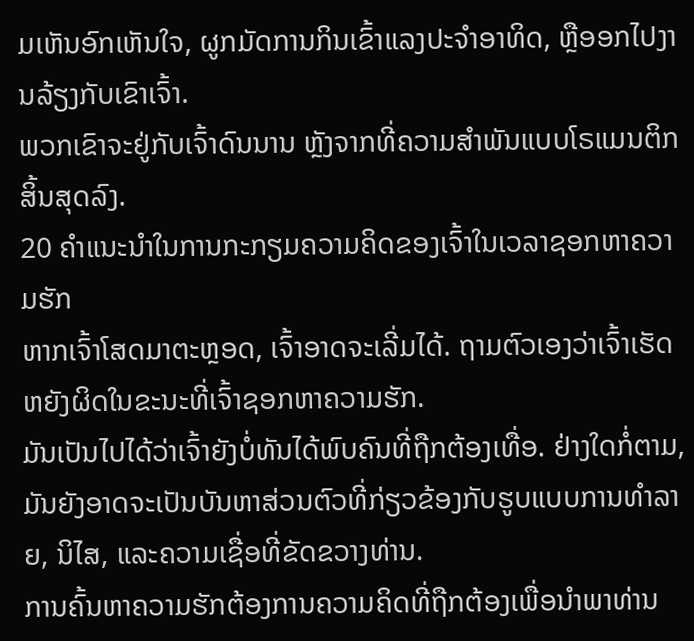ມເຫັນອົກເຫັນໃຈ, ຜູກມັດການກິນເຂົ້າແລງປະຈຳອາທິດ, ຫຼືອອກໄປງານລ້ຽງກັບເຂົາເຈົ້າ.
ພວກເຂົາຈະຢູ່ກັບເຈົ້າດົນນານ ຫຼັງຈາກທີ່ຄວາມສຳພັນແບບໂຣແມນຕິກສິ້ນສຸດລົງ.
20 ຄຳແນະນຳໃນການກະກຽມຄວາມຄິດຂອງເຈົ້າໃນເວລາຊອກຫາຄວາມຮັກ
ຫາກເຈົ້າໂສດມາຕະຫຼອດ, ເຈົ້າອາດຈະເລີ່ມໄດ້. ຖາມຕົວເອງວ່າເຈົ້າເຮັດຫຍັງຜິດໃນຂະນະທີ່ເຈົ້າຊອກຫາຄວາມຮັກ.
ມັນເປັນໄປໄດ້ວ່າເຈົ້າຍັງບໍ່ທັນໄດ້ພົບຄົນທີ່ຖືກຕ້ອງເທື່ອ. ຢ່າງໃດກໍ່ຕາມ, ມັນຍັງອາດຈະເປັນບັນຫາສ່ວນຕົວທີ່ກ່ຽວຂ້ອງກັບຮູບແບບການທໍາລາຍ, ນິໄສ, ແລະຄວາມເຊື່ອທີ່ຂັດຂວາງທ່ານ.
ການຄົ້ນຫາຄວາມຮັກຕ້ອງການຄວາມຄິດທີ່ຖືກຕ້ອງເພື່ອນໍາພາທ່ານ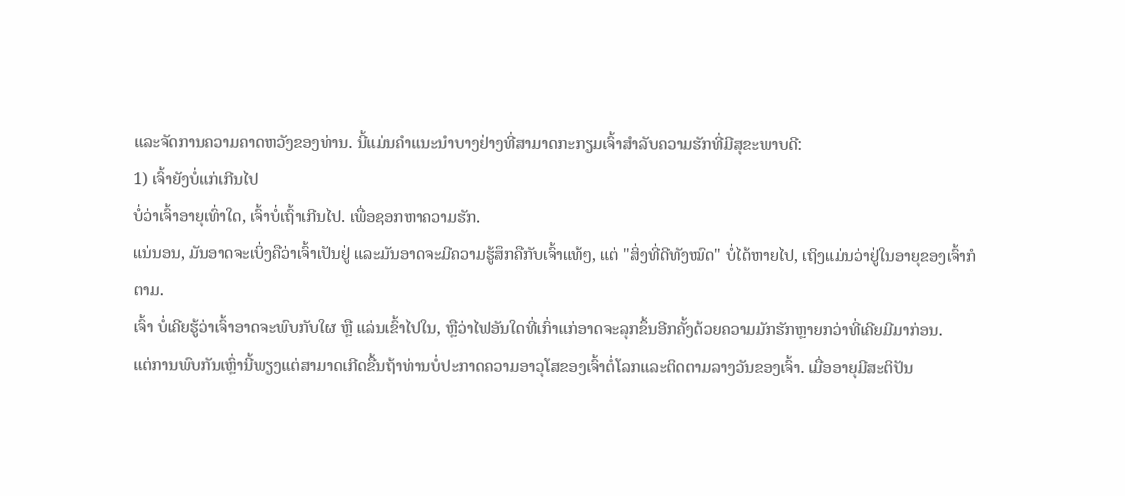ແລະຈັດການຄວາມຄາດຫວັງຂອງທ່ານ. ນີ້ແມ່ນຄໍາແນະນໍາບາງຢ່າງທີ່ສາມາດກະກຽມເຈົ້າສໍາລັບຄວາມຮັກທີ່ມີສຸຂະພາບດີ:
1) ເຈົ້າຍັງບໍ່ແກ່ເກີນໄປ
ບໍ່ວ່າເຈົ້າອາຍຸເທົ່າໃດ, ເຈົ້າບໍ່ເຖົ້າເກີນໄປ. ເພື່ອຊອກຫາຄວາມຮັກ.
ແນ່ນອນ, ມັນອາດຈະເບິ່ງຄືວ່າເຈົ້າເປັນຢູ່ ແລະມັນອາດຈະມີຄວາມຮູ້ສຶກຄືກັບເຈົ້າແທ້ໆ, ແຕ່ "ສິ່ງທີ່ດີທັງໝົດ" ບໍ່ໄດ້ຫາຍໄປ, ເຖິງແມ່ນວ່າຢູ່ໃນອາຍຸຂອງເຈົ້າກໍຕາມ.
ເຈົ້າ ບໍ່ເຄີຍຮູ້ວ່າເຈົ້າອາດຈະພົບກັບໃຜ ຫຼື ແລ່ນເຂົ້າໄປໃນ, ຫຼືວ່າໄຟອັນໃດທີ່ເກົ່າແກ່ອາດຈະລຸກຂຶ້ນອີກຄັ້ງດ້ວຍຄວາມມັກຮັກຫຼາຍກວ່າທີ່ເຄີຍມີມາກ່ອນ.
ແຕ່ການພົບກັນເຫຼົ່ານີ້ພຽງແຕ່ສາມາດເກີດຂື້ນຖ້າທ່ານບໍ່ປະກາດຄວາມອາວຸໂສຂອງເຈົ້າຕໍ່ໂລກແລະຕິດຕາມລາງວັນຂອງເຈົ້າ. ເມື່ອອາຍຸມີສະຕິປັນ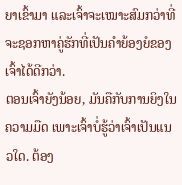ຍາເຂົ້າມາ ແລະເຈົ້າຈະເໝາະສົມກວ່າທີ່ຈະຊອກຫາຄູ່ຮັກທີ່ເປັນຄຳຍ້ອງຍໍຂອງເຈົ້າໄດ້ດີກວ່າ.
ຕອນເຈົ້າຍັງນ້ອຍ, ມັນຄືກັບການຍິງໃນຄວາມມືດ ເພາະເຈົ້າບໍ່ຮູ້ວ່າເຈົ້າເປັນແນວໃດ. ຕ້ອງ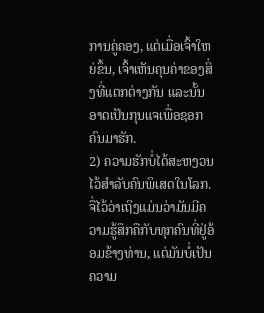ການຄູ່ຄອງ, ແຕ່ເມື່ອເຈົ້າໃຫຍ່ຂຶ້ນ, ເຈົ້າເຫັນຄຸນຄ່າຂອງສິ່ງທີ່ແຕກຕ່າງກັນ ແລະນັ້ນອາດເປັນກຸນແຈເພື່ອຊອກຄົນມາຮັກ.
2) ຄວາມຮັກບໍ່ໄດ້ສະຫງວນໄວ້ສຳລັບຄົນພິເສດໃນໂລກ.
ຈື່ໄວ້ວ່າເຖິງແມ່ນວ່າມັນມີຄວາມຮູ້ສຶກຄືກັບທຸກຄົນທີ່ຢູ່ອ້ອມຂ້າງທ່ານ, ແຕ່ມັນບໍ່ເປັນຄວາມ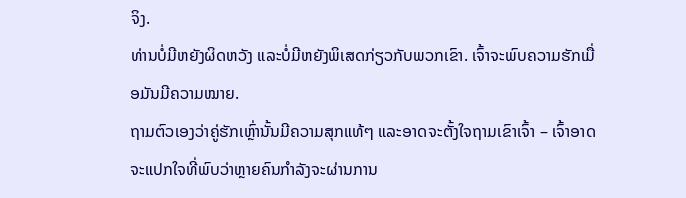ຈິງ.
ທ່ານບໍ່ມີຫຍັງຜິດຫວັງ ແລະບໍ່ມີຫຍັງພິເສດກ່ຽວກັບພວກເຂົາ. ເຈົ້າຈະພົບຄວາມຮັກເມື່ອມັນມີຄວາມໝາຍ.
ຖາມຕົວເອງວ່າຄູ່ຮັກເຫຼົ່ານັ້ນມີຄວາມສຸກແທ້ໆ ແລະອາດຈະຕັ້ງໃຈຖາມເຂົາເຈົ້າ – ເຈົ້າອາດຈະແປກໃຈທີ່ພົບວ່າຫຼາຍຄົນກຳລັງຈະຜ່ານການ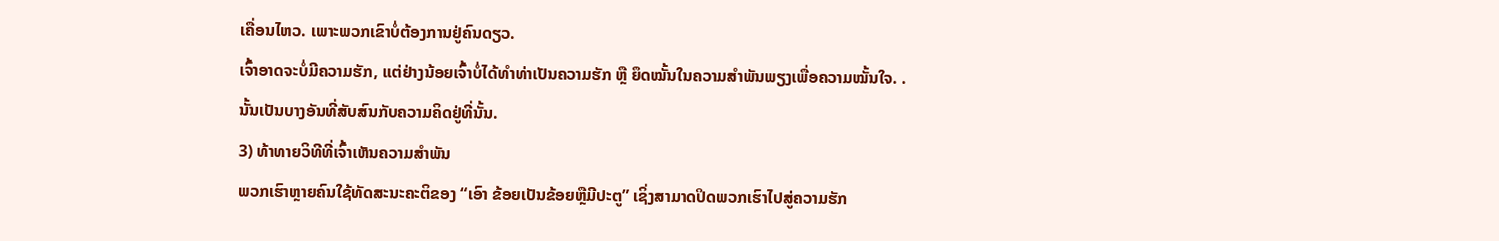ເຄື່ອນໄຫວ. ເພາະພວກເຂົາບໍ່ຕ້ອງການຢູ່ຄົນດຽວ.
ເຈົ້າອາດຈະບໍ່ມີຄວາມຮັກ, ແຕ່ຢ່າງນ້ອຍເຈົ້າບໍ່ໄດ້ທຳທ່າເປັນຄວາມຮັກ ຫຼື ຍຶດໝັ້ນໃນຄວາມສຳພັນພຽງເພື່ອຄວາມໝັ້ນໃຈ. .
ນັ້ນເປັນບາງອັນທີ່ສັບສົນກັບຄວາມຄິດຢູ່ທີ່ນັ້ນ.
3) ທ້າທາຍວິທີທີ່ເຈົ້າເຫັນຄວາມສຳພັນ
ພວກເຮົາຫຼາຍຄົນໃຊ້ທັດສະນະຄະຕິຂອງ “ເອົາ ຂ້ອຍເປັນຂ້ອຍຫຼືມີປະຕູ” ເຊິ່ງສາມາດປິດພວກເຮົາໄປສູ່ຄວາມຮັກ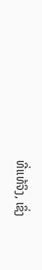ທີ່ແທ້ຈິງ, ເຊິ່ງ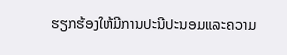ຮຽກຮ້ອງໃຫ້ມີການປະນີປະນອມແລະຄວາມ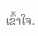ເຂົ້າໃຈ.